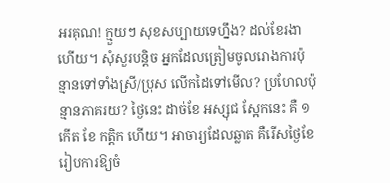អរគុណ! ក្មួយៗ សុខសប្បាយទេហ្នឹង? ដល់ខែរងាហើយ។ សុំសួរបន្តិច អ្នកដែលត្រៀមចូលរោងការប៉ុន្មានទៅទាំងស្រី/ប្រុស លើកដៃទៅមើល? ប្រហែលប៉ុន្មានភាគរយ? ថ្ងៃនេះ ដាច់ខែ អស្សុជ ស្អែកនេះ គឺ ១ កើត ខែ កត្តិក ហើយ។ អាចារ្យដែលឆ្លាត គឺរើសថ្ងៃខែរៀបការឱ្យចំ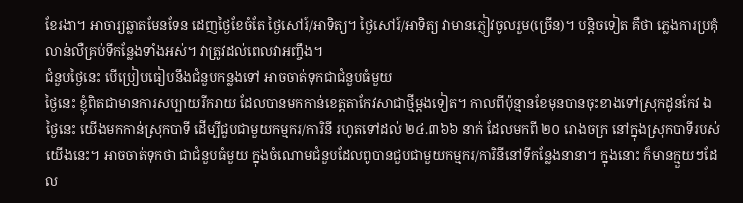ខែរងា។ អាចារ្យឆ្លាតមែនទែន ដេញថ្ងៃខែចំតែ ថ្ងៃសៅរ៍/អាទិត្យ។ ថ្ងៃសៅរ៍/អាទិត្យ វាមានភ្ញៀវចូលរួម(ច្រើន)។ បន្តិចទៀត គឺថា ភ្លេងការប្រគុំលាន់លឺគ្រប់ទីកន្លែងទាំងអស់។ វាត្រូវដល់ពេលវាអញ្ចឹង។
ជំនួបថ្ងៃនេះ បើប្រៀបធៀបនឹងជំនួបកន្លងទៅ អាចចាត់ទុកជាជំនួបធំមួយ
ថ្ងៃនេះ ខ្ញុំពិតជាមានការសប្បាយរីករាយ ដែលបានមកកាន់ខេត្តតាកែវសាជាថ្មីម្តងទៀត។ កាលពីប៉ុន្មានខែមុនបានចុះខាងទៅស្រុកដូនកែវ ឯថ្ងៃនេះ យើងមកកាន់ស្រុកបាទី ដើម្បីជួបជាមួយកម្មករ/ការិនី រហូតទៅដល់ ២៤.៣៦៦ នាក់ ដែលមកពី ២០ រោងចក្រ នៅក្នុងស្រុកបាទីរបស់យើងនេះ។ អាចចាត់ទុកថា ជាជំនួបធំមួយ ក្នុងចំណោមជំនួបដែលពូបានជួបជាមួយកម្មករ/ការិនីនៅទីកន្លែងនានា។ ក្នុងនោះ ក៏មានក្មួយៗដែល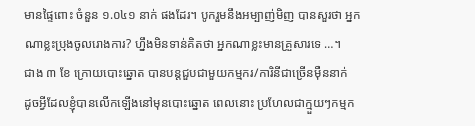មានផ្ទៃពោះ ចំនួន ១.០៤១ នាក់ ផងដែរ។ បូករួមនឹងអម្បាញ់មិញ បានសួរថា អ្នកណាខ្លះប្រុងចូលរោងការ? ហ្នឹងមិនទាន់គិតថា អ្នកណាខ្លះមានគ្រួសារទេ …។
ជាង ៣ ខែ ក្រោយបោះឆ្នោត បានបន្តជួបជាមួយកម្មករ/ការិនីជាច្រើនម៉ឺននាក់
ដូចអ្វីដែលខ្ញុំបានលើកឡើងនៅមុនបោះឆ្នោត ពេលនោះ ប្រហែលជាក្មួយៗកម្មក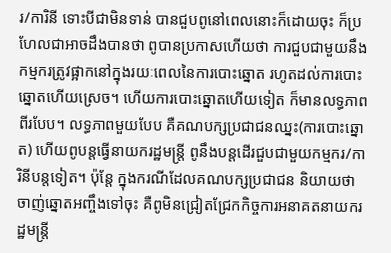រ/ការិនី ទោះបីជាមិនទាន់ បានជួបពូនៅពេលនោះក៏ដោយចុះ ក៏ប្រហែលជាអាចដឹងបានថា ពូបានប្រកាសហើយថា ការជួបជាមួយនឹងកម្មករត្រូវផ្អាកនៅក្នុងរយៈពេលនៃការបោះឆ្នោត រហូតដល់ការបោះឆ្នោតហើយស្រេច។ ហើយការបោះឆ្នោតហើយទៀត ក៏មានលទ្ធភាពពីរបែប។ លទ្ធភាពមួយបែប គឺគណបក្សប្រជាជនឈ្នះ(ការបោះឆ្នោត) ហើយពូបន្តធ្វើនាយករដ្ឋមន្ត្រី ពូនឹងបន្តដើរជួបជាមួយកម្មករ/ការិនីបន្តទៀត។ ប៉ុន្តែ ក្នុងករណីដែលគណបក្សប្រជាជន និយាយថាចាញ់ឆ្នោតអញ្ចឹងទៅចុះ គឺពូមិនជ្រៀតជ្រែកកិច្ចការអនាគតនាយករដ្ឋមន្ត្រី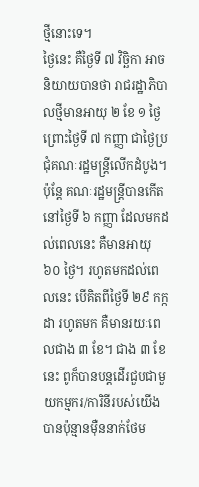ថ្មីនោះទេ។
ថ្ងៃនេះ គឺថ្ងៃទី ៧ វិច្ឆិកា អាចនិយាយបានថា រាជរដ្ឋាភិបាលថ្មីមានអាយុ ២ ខែ ១ ថ្ងៃ ព្រោះថ្ងៃទី ៧ កញ្ញា ជាថ្ងៃប្រជុំគណៈរដ្ឋមន្ត្រីលើកដំបូង។ ប៉ុន្តែ គណៈរដ្ឋមន្ត្រីបានកើតនៅថ្ងៃទី ៦ កញ្ញា ដែលមកដល់ពេលនេះ គឺមានអាយុ ៦០ ថ្ងៃ។ រហូតមកដល់ពេលនេះ បើគិតពីថ្ងៃទី ២៩ កក្កដា រហូតមក គឺមានរយៈពេលជាង ៣ ខែ។ ជាង ៣ ខែនេះ ពូក៏បានបន្តដើរជួបជាមួយកម្មករ/ការិនីរបស់យើងបានប៉ុន្មានម៉ឺននាក់ថែម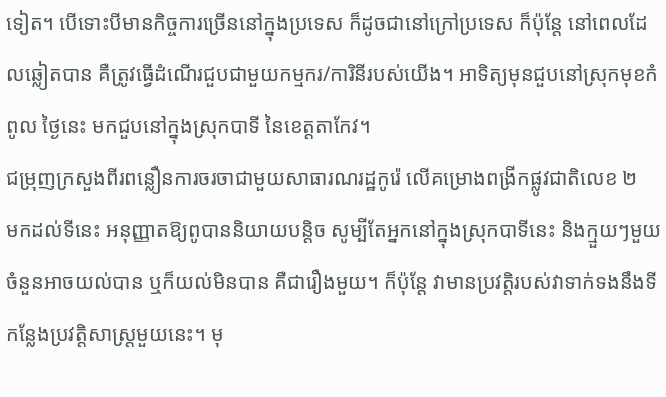ទៀត។ បើទោះបីមានកិច្ចការច្រើននៅក្នុងប្រទេស ក៏ដូចជានៅក្រៅប្រទេស ក៏ប៉ុន្តែ នៅពេលដែលឆ្លៀតបាន គឺត្រូវធ្វើដំណើរជួបជាមួយកម្មករ/ការិនីរបស់យើង។ អាទិត្យមុនជួបនៅស្រុកមុខកំពូល ថ្ងៃនេះ មកជួបនៅក្នុងស្រុកបាទី នៃខេត្តតាកែវ។
ជម្រុញក្រសួងពីរពន្លឿនការចរចាជាមួយសាធារណរដ្ឋកូរ៉េ លើគម្រោងពង្រីកផ្លូវជាតិលេខ ២
មកដល់ទីនេះ អនុញ្ញាតឱ្យពូបាននិយាយបន្តិច សូម្បីតែអ្នកនៅក្នុងស្រុកបាទីនេះ និងក្មួយៗមួយចំនួនអាចយល់បាន ឬក៏យល់មិនបាន គឺជារឿងមួយ។ ក៏ប៉ុន្តែ វាមានប្រវត្តិរបស់វាទាក់ទងនឹងទីកន្លែងប្រវត្តិសាស្ត្រមួយនេះ។ មុ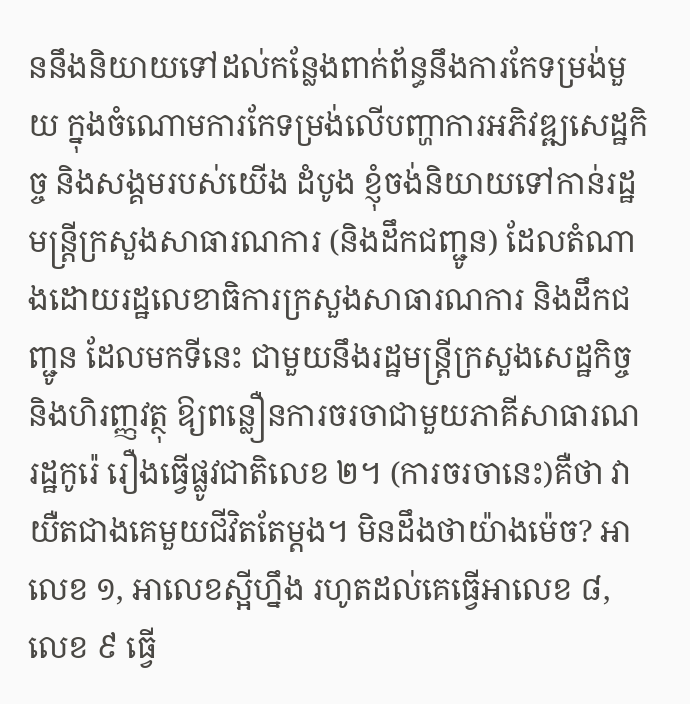ននឹងនិយាយទៅដល់កន្លែងពាក់ព័ន្ធនឹងការកែទម្រង់មួយ ក្នុងចំណោមការកែទម្រង់លើបញ្ហាការអភិវឌ្ឍសេដ្ឋកិច្ច និងសង្គមរបស់យើង ដំបូង ខ្ញុំចង់និយាយទៅកាន់រដ្ឋមន្ត្រីក្រសួងសាធារណការ (និងដឹកជញ្ជូន) ដែលតំណាងដោយរដ្ឋលេខាធិការក្រសួងសាធារណការ និងដឹកជញ្ជូន ដែលមកទីនេះ ជាមួយនឹងរដ្ឋមន្ត្រីក្រសួងសេដ្ឋកិច្ច និងហិរញ្ញវត្ថុ ឱ្យពន្លឿនការចរចាជាមួយភាគីសាធារណរដ្ឋកូរ៉េ រឿងធ្វើផ្លូវជាតិលេខ ២។ (ការចរចានេះ)គឺថា វាយឺតជាងគេមួយជីវិតតែម្តង។ មិនដឹងថាយ៉ាងម៉េច? អាលេខ ១, អាលេខស្អីហ្នឹង រហូតដល់គេធ្វើអាលេខ ៨, លេខ ៩ ធ្វើ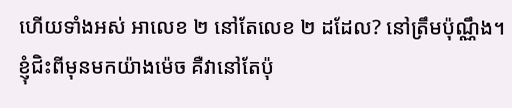ហើយទាំងអស់ អាលេខ ២ នៅតែលេខ ២ ដដែល? នៅត្រឹមប៉ុណ្ណឹង។ ខ្ញុំជិះពីមុនមកយ៉ាងម៉េច គឺវានៅតែប៉ុ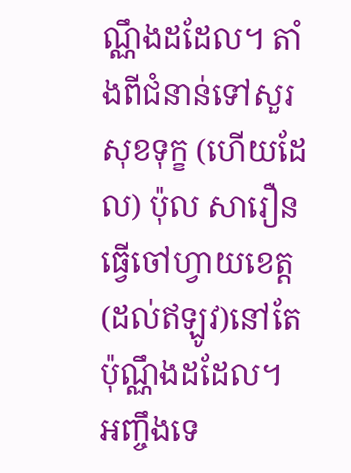ណ្ណឹងដដែល។ តាំងពីជំនាន់ទៅសួរសុខទុក្ខ (ហើយដែល) ប៉ុល សារឿន ធ្វើចៅហ្វាយខេត្ត (ដល់ឥឡូវ)នៅតែប៉ុណ្ណឹងដដែល។ អញ្ចឹងទេ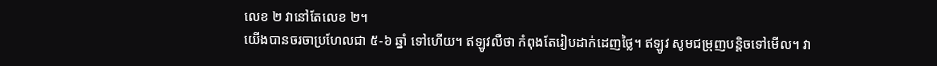លេខ ២ វានៅតែលេខ ២។
យើងបានចរចាប្រហែលជា ៥-៦ ឆ្នាំ ទៅហើយ។ ឥឡូវលឺថា កំពុងតែរៀបដាក់ដេញថ្លៃ។ ឥឡូវ សូមជម្រុញបន្តិចទៅមើល។ វា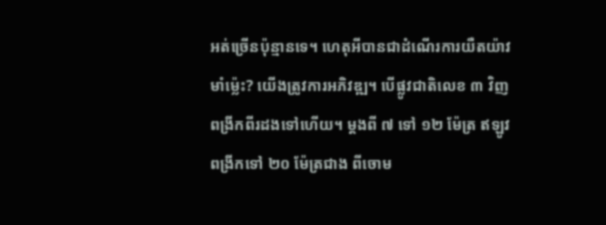អត់ច្រើនប៉ុន្មានទេ។ ហេតុអីបានជាដំណើរការយឺតយ៉ាវមាំម្ល៉េះ? យើងត្រូវការអភិវឌ្ឍ។ បើផ្លូវជាតិលេខ ៣ វិញ ពង្រីកពីរដងទៅហើយ។ ម្តងពី ៧ ទៅ ១២ ម៉ែត្រ ឥឡូវ ពង្រីកទៅ ២០ ម៉ែត្រជាង ពីចោម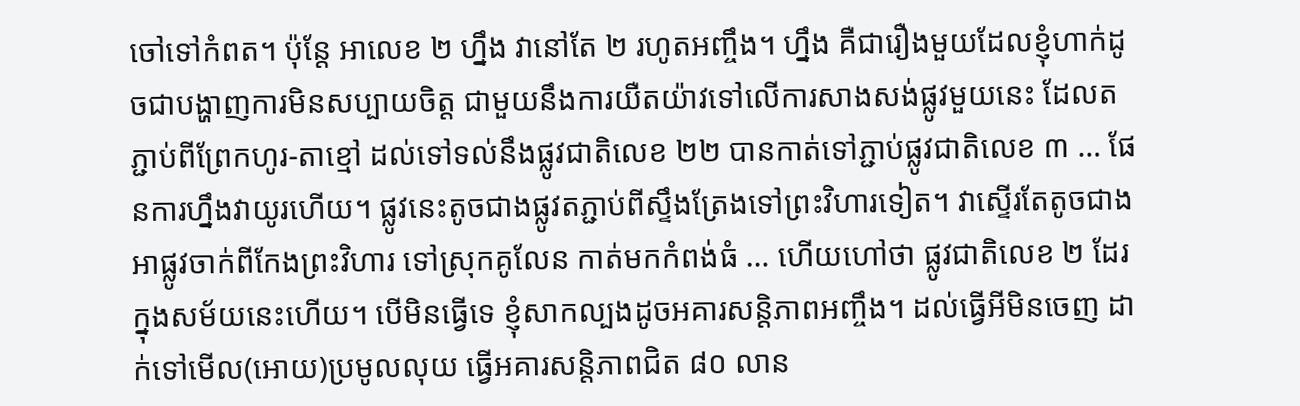ចៅទៅកំពត។ ប៉ុន្តែ អាលេខ ២ ហ្នឹង វានៅតែ ២ រហូតអញ្ចឹង។ ហ្នឹង គឺជារឿងមួយដែលខ្ញុំហាក់ដូចជាបង្ហាញការមិនសប្បាយចិត្ត ជាមួយនឹងការយឺតយ៉ាវទៅលើការសាងសង់ផ្លូវមួយនេះ ដែលតភ្ជាប់ពីព្រែកហូរ-តាខ្មៅ ដល់ទៅទល់នឹងផ្លូវជាតិលេខ ២២ បានកាត់ទៅភ្ជាប់ផ្លូវជាតិលេខ ៣ … ផែនការហ្នឹងវាយូរហើយ។ ផ្លូវនេះតូចជាងផ្លូវតភ្ជាប់ពីស្ទឹងត្រែងទៅព្រះវិហារទៀត។ វាស្ទើរតែតូចជាងអាផ្លូវចាក់ពីកែងព្រះវិហារ ទៅស្រុកគូលែន កាត់មកកំពង់ធំ … ហើយហៅថា ផ្លូវជាតិលេខ ២ ដែរ ក្នុងសម័យនេះហើយ។ បើមិនធ្វើទេ ខ្ញុំសាកល្បងដូចអគារសន្តិភាពអញ្ចឹង។ ដល់ធ្វើអីមិនចេញ ដាក់ទៅមើល(អោយ)ប្រមូលលុយ ធ្វើអគារសន្តិភាពជិត ៨០ លាន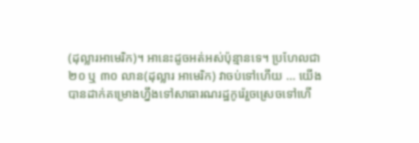(ដុល្លារអាមេរិក)។ អានេះដូចអត់អស់ប៉ុន្មានទេ។ ប្រហែលជា ២០ ឬ ៣០ លាន(ដុល្លារ អាមេរិក) វាចប់ទៅហើយ … យើងបានដាក់គម្រោងហ្នឹងទៅសាធារណរដ្ឋកូរ៉េរួចស្រេចទៅហើ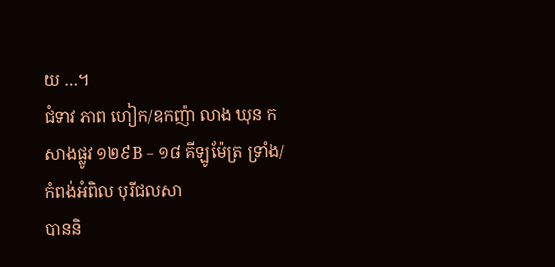យ …។
ជំទាវ ភាព ហៀក/ឧកញ៉ា លាង ឃុន កសាងផ្លូវ ១២៩B – ១៨ គីឡូម៉ែត្រ ទ្រាំង/កំពង់អំពិល បុរីជលសា
បាននិ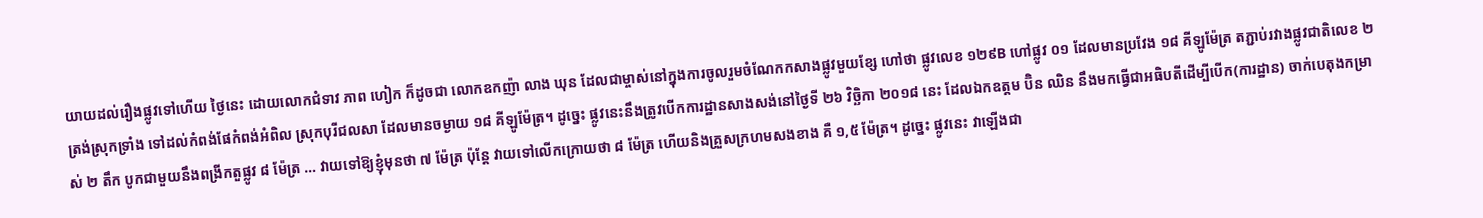យាយដល់រឿងផ្លូវទៅហើយ ថ្ងៃនេះ ដោយលោកជំទាវ ភាព ហៀក ក៏ដូចជា លោកឧកញ៉ា លាង ឃុន ដែលជាម្ចាស់នៅក្នុងការចូលរួមចំណែកកសាងផ្លូវមួយខ្សែ ហៅថា ផ្លូវលេខ ១២៩B ហៅផ្លូវ ០១ ដែលមានប្រវែង ១៨ គីឡូម៉ែត្រ តភ្ជាប់រវាងផ្លូវជាតិលេខ ២ ត្រង់ស្រុកទ្រាំង ទៅដល់កំពង់ផែកំពង់អំពិល ស្រុកបុរីជលសា ដែលមានចម្ងាយ ១៨ គីឡូម៉ែត្រ។ ដូច្នេះ ផ្លូវនេះនឹងត្រូវបើកការដ្ឋានសាងសង់នៅថ្ងៃទី ២៦ វិច្ឆិកា ២០១៨ នេះ ដែលឯកឧត្តម ប៊ិន ឈិន នឹងមកធ្វើជាអធិបតីដើម្បីបើក(ការដ្ឋាន) ចាក់បេតុងកម្រាស់ ២ តឹក បូកជាមួយនឹងពង្រីកតួផ្លូវ ៨ ម៉ែត្រ … វាយទៅឱ្យខ្ញុំមុនថា ៧ ម៉ែត្រ ប៉ុន្តែ វាយទៅលើកក្រោយថា ៨ ម៉ែត្រ ហើយនិងគ្រួសក្រហមសងខាង គឺ ១,៥ ម៉ែត្រ។ ដូច្នេះ ផ្លូវនេះ វាឡើងជា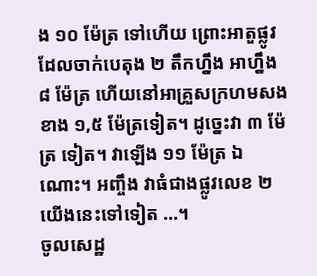ង ១០ ម៉ែត្រ ទៅហើយ ព្រោះអាតួផ្លូវដែលចាក់បេតុង ២ តឹកហ្នឹង អាហ្នឹង ៨ ម៉ែត្រ ហើយនៅអាគ្រួសក្រហមសងខាង ១,៥ ម៉ែត្រទៀត។ ដូច្នេះវា ៣ ម៉ែត្រ ទៀត។ វាឡើង ១១ ម៉ែត្រ ឯណោះ។ អញ្ចឹង វាធំជាងផ្លូវលេខ ២ យើងនេះទៅទៀត …។
ចូលសេដ្ឋ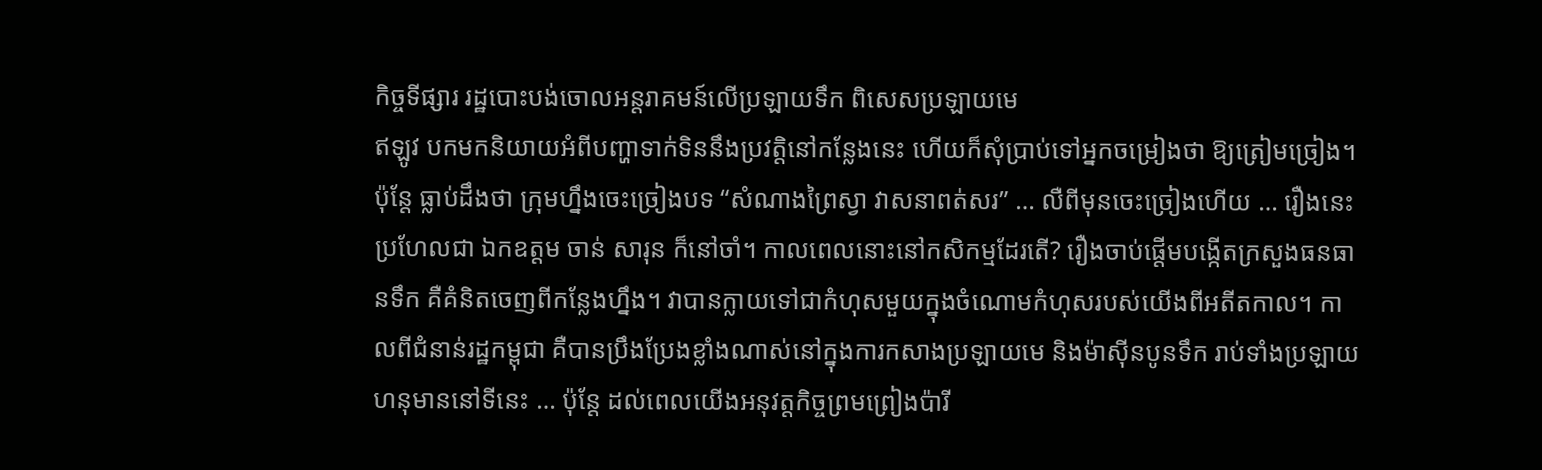កិច្ចទីផ្សារ រដ្ឋបោះបង់ចោលអន្តរាគមន៍លើប្រឡាយទឹក ពិសេសប្រឡាយមេ
ឥឡូវ បកមកនិយាយអំពីបញ្ហាទាក់ទិននឹងប្រវត្តិនៅកន្លែងនេះ ហើយក៏សុំប្រាប់ទៅអ្នកចម្រៀងថា ឱ្យត្រៀមច្រៀង។ ប៉ុន្តែ ធ្លាប់ដឹងថា ក្រុមហ្នឹងចេះច្រៀងបទ “សំណាងព្រៃស្វា វាសនាពត់សរ” … លឺពីមុនចេះច្រៀងហើយ … រឿងនេះ ប្រហែលជា ឯកឧត្តម ចាន់ សារុន ក៏នៅចាំ។ កាលពេលនោះនៅកសិកម្មដែរតើ? រឿងចាប់ផ្តើមបង្កើតក្រសួងធនធានទឹក គឺគំនិតចេញពីកន្លែងហ្នឹង។ វាបានក្លាយទៅជាកំហុសមួយក្នុងចំណោមកំហុសរបស់យើងពីអតីតកាល។ កាលពីជំនាន់រដ្ឋកម្ពុជា គឺបានប្រឹងប្រែងខ្លាំងណាស់នៅក្នុងការកសាងប្រឡាយមេ និងម៉ាស៊ីនបូនទឹក រាប់ទាំងប្រឡាយហនុមាននៅទីនេះ … ប៉ុន្តែ ដល់ពេលយើងអនុវត្តកិច្ចព្រមព្រៀងប៉ារី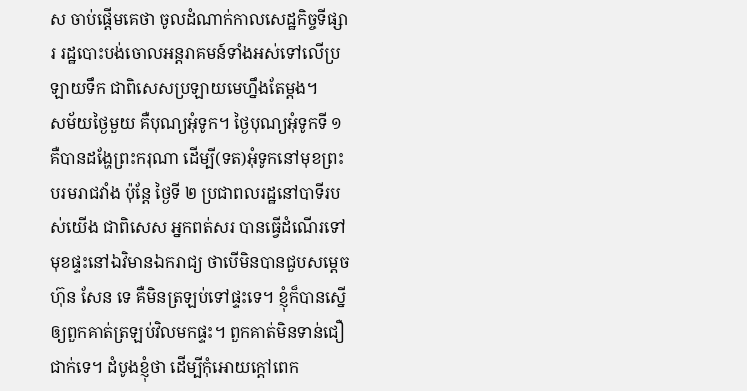ស ចាប់ផ្តើមគេថា ចូលដំណាក់កាលសេដ្ឋកិច្ចទីផ្សារ រដ្ឋបោះបង់ចោលអន្តរាគមន៍ទាំងអស់ទៅលើប្រឡាយទឹក ជាពិសេសប្រឡាយមេហ្នឹងតែម្តង។
សម័យថ្ងៃមួយ គឺបុណ្យអុំទូក។ ថ្ងៃបុណ្យអុំទូកទី ១ គឺបានដង្ហែព្រះករុណា ដើម្បី(ទត)អុំទូកនៅមុខព្រះបរមរាជវាំង ប៉ុន្តែ ថ្ងៃទី ២ ប្រជាពលរដ្ឋនៅបាទីរបស់យើង ជាពិសេស អ្នកពត់សរ បានធ្វើដំណើរទៅមុខផ្ទះនៅឯវិមានឯករាជ្យ ថាបើមិនបានជួបសម្ដេច ហ៊ុន សែន ទេ គឺមិនត្រឡប់ទៅផ្ទះទេ។ ខ្ញុំក៏បានស្នើឲ្យពួកគាត់ត្រឡប់វិលមកផ្ទះ។ ពួកគាត់មិនទាន់ជឿជាក់ទេ។ ដំបូងខ្ញុំថា ដើម្បីកុំអោយក្ដៅពេក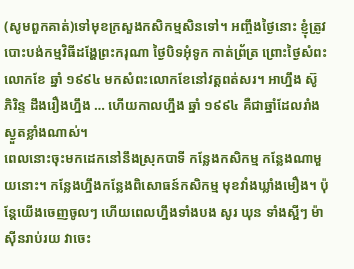(សូមពួកគាត់)ទៅមុខក្រសួងកសិកម្មសិនទៅ។ អញ្ចឹងថ្ងៃនោះ ខ្ញុំត្រូវបោះបង់កម្មវិធីដង្ហែព្រះករុណា ថ្ងៃបិទអុំទូក កាត់ព្រ័ត្រ ព្រោះថ្ងៃសំពះលោកខែ ឆ្នាំ ១៩៩៤ មកសំពះលោកខែនៅវត្តពត់សរ។ អាហ្នឹង ស៊ូ ភិរិន្ទ ដឹងរឿងហ្នឹង … ហើយកាលហ្នឹង ឆ្នាំ ១៩៩៤ គឺជាឆ្នាំដែលរាំងស្ងួតខ្លាំងណាស់។
ពេលនោះចុះមកដេកនៅនឹងស្រុកបាទី កន្លែងកសិកម្ម កន្លែងណាមួយនោះ។ កន្លែងហ្នឹងកន្លែងពិសោធន៍កសិកម្ម មុខវាំងឃ្លាំងមឿង។ ប៉ុន្តែយើងចេញចូលៗ ហើយពេលហ្នឹងទាំងបង សូរ ឃុន ទាំងស្អីៗ ម៉ាស៊ីនរាប់រយ វាចេះ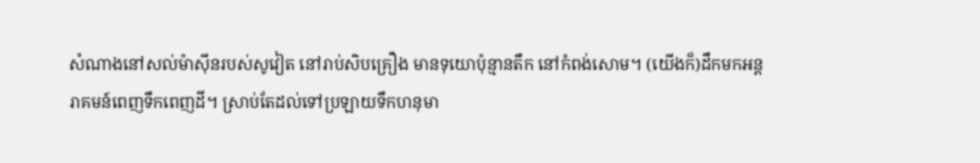សំណាងនៅសល់ម៉ាស៊ីនរបស់សូវៀត នៅរាប់សិបគ្រឿង មានទុយោប៉ុន្មានតឹក នៅកំពង់សោម។ (យើងក៏)ដឹកមកអន្តរាគមន៍ពេញទឹកពេញដី។ ស្រាប់តែដល់ទៅប្រឡាយទឹកហនុមា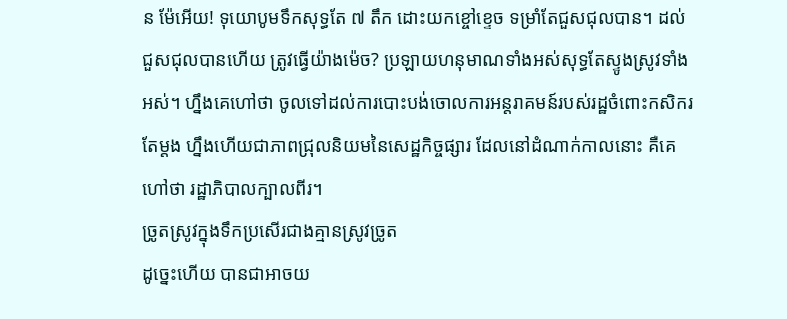ន ម៉ែអើយ! ទុយោបូមទឹកសុទ្ធតែ ៧ តឹក ដោះយកខ្ចៅខ្ទេច ទម្រាំតែជួសជុលបាន។ ដល់ជួសជុលបានហើយ ត្រូវធ្វើយ៉ាងម៉េច? ប្រឡាយហនុមាណទាំងអស់សុទ្ធតែស្ទូងស្រូវទាំងអស់។ ហ្នឹងគេហៅថា ចូលទៅដល់ការបោះបង់ចោលការអន្តរាគមន៍របស់រដ្ឋចំពោះកសិករតែម្ដង ហ្នឹងហើយជាភាពជ្រុលនិយមនៃសេដ្ឋកិច្ចផ្សារ ដែលនៅដំណាក់កាលនោះ គឺគេហៅថា រដ្ឋាភិបាលក្បាលពីរ។
ច្រូតស្រូវក្នុងទឹកប្រសើរជាងគ្មានស្រូវច្រូត
ដូច្នេះហើយ បានជាអាចយ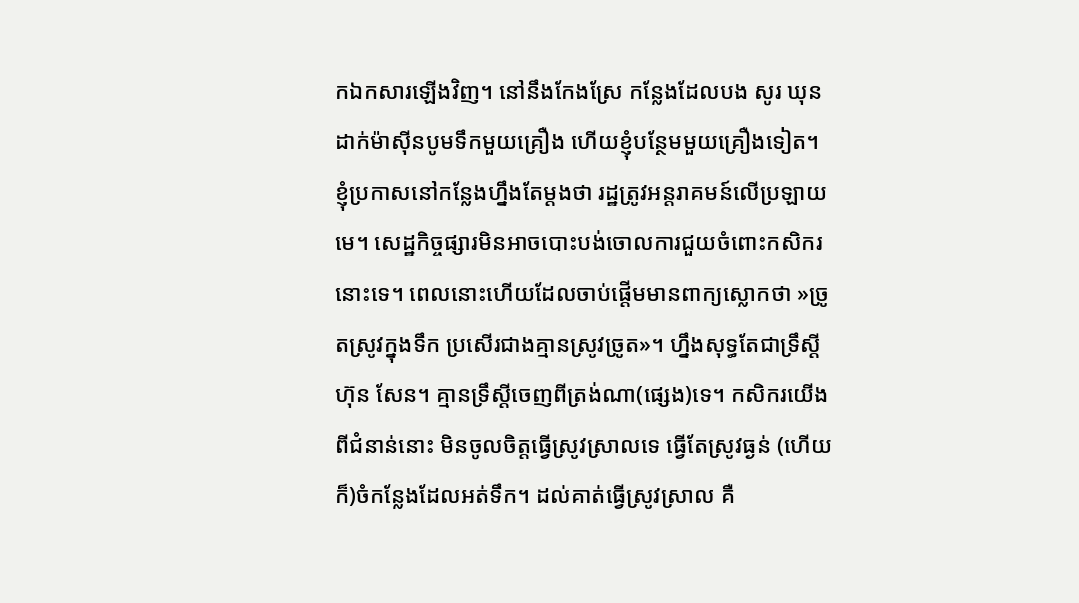កឯកសារឡើងវិញ។ នៅនឹងកែងស្រែ កន្លែងដែលបង សូរ ឃុន ដាក់ម៉ាស៊ីនបូមទឹកមួយគ្រឿង ហើយខ្ញុំបន្ថែមមួយគ្រឿងទៀត។ ខ្ញុំប្រកាសនៅកន្លែងហ្នឹងតែម្ដងថា រដ្ឋត្រូវអន្តរាគមន៍លើប្រឡាយមេ។ សេដ្ឋកិច្ចផ្សារមិនអាចបោះបង់ចោលការជួយចំពោះកសិករនោះទេ។ ពេលនោះហើយដែលចាប់ផ្ដើមមានពាក្យស្លោកថា »ច្រូតស្រូវក្នុងទឹក ប្រសើរជាងគ្មានស្រូវច្រូត»។ ហ្នឹងសុទ្ធតែជាទ្រឹស្ដី ហ៊ុន សែន។ គ្មានទ្រឹស្ដីចេញពីត្រង់ណា(ផ្សេង)ទេ។ កសិករយើងពីជំនាន់នោះ មិនចូលចិត្តធ្វើស្រូវស្រាលទេ ធ្វើតែស្រូវធ្ងន់ (ហើយក៏)ចំកន្លែងដែលអត់ទឹក។ ដល់គាត់ធ្វើស្រូវស្រាល គឺ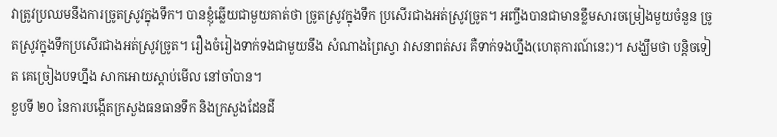វាត្រូវប្រឈមនឹងការច្រូតស្រូវក្នុងទឹក។ បានខ្ញុំឆ្លើយជាមួយគាត់ថា ច្រូតស្រូវក្នុងទឹក ប្រសើរជាងអត់ស្រូវច្រូត។ អញ្ចឹងបានជាមានខ្លឹមសារចម្រៀងមួយចំនួន ច្រូតស្រូវក្នុងទឹកប្រសើរជាងអត់ស្រូវច្រូត។ រឿងចំរៀងទាក់ទងជាមួយនឹង សំណាងព្រៃស្វា វាសនាពត់សរ គឺទាក់ទងហ្នឹង(ហេតុការណ៍នេះ)។ សង្ឃឹមថា បន្តិចទៀត គេច្រៀងបទហ្នឹង សាកអោយស្ដាប់មើល នៅចាំបាន។
ខួបទី ២០ នៃការបង្កើតក្រសួងធនធានទឹក និងក្រសួងដែនដី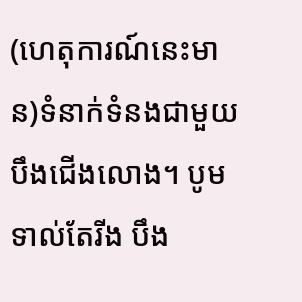(ហេតុការណ៍នេះមាន)ទំនាក់ទំនងជាមួយបឹងជើងលោង។ បូមទាល់តែរីង បឹង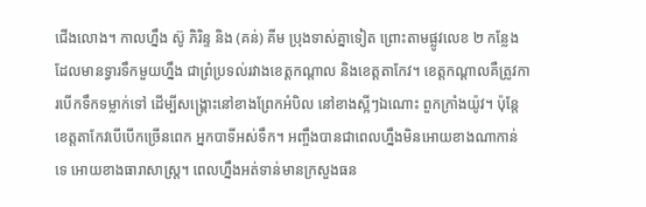ជើងលោង។ កាលហ្នឹង ស៊ូ ភិរិន្ទ និង (គន់) គីម ប្រុងទាស់គ្នាទៀត ព្រោះតាមផ្លូវលេខ ២ កន្លែងដែលមានទ្វារទឹកមួយហ្នឹង ជាព្រំប្រទល់រវាងខេត្តកណ្ដាល និងខេត្តតាកែវ។ ខេត្តកណ្ដាលគឺត្រូវការបើកទឹកទម្លាក់ទៅ ដើម្បីសង្គ្រោះនៅខាងព្រែកអំបិល នៅខាងស្អីៗឯណោះ ពួកក្រាំងយ៉ូវ។ ប៉ុន្តែ ខេត្តតាកែវបើបើកច្រើនពេក អ្នកបាទីអស់ទឹក។ អញ្ចឹងបានជាពេលហ្នឹងមិនអោយខាងណាកាន់ទេ អោយខាងធារាសាស្រ្ត។ ពេលហ្នឹងអត់ទាន់មានក្រសួងធន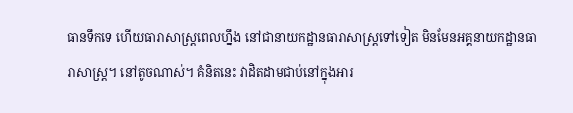ធានទឹកទេ ហើយធារាសាស្ត្រពេលហ្នឹង នៅជានាយកដ្ឋានធារាសាស្ត្រទៅទៀត មិនមែនអគ្គនាយកដ្ឋានធារាសាស្ត្រ។ នៅតូចណាស់។ គំនិតនេះ វាដិតដាមជាប់នៅក្នុងអារ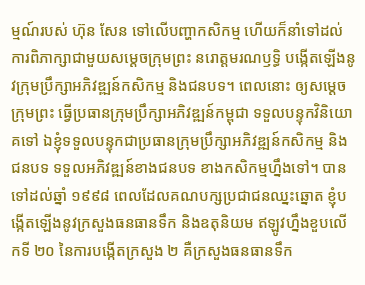ម្មណ៍របស់ ហ៊ុន សែន ទៅលើបញ្ហាកសិកម្ម ហើយក៏នាំទៅដល់ការពិភាក្សាជាមួយសម្ដេចក្រុមព្រះ នរោត្តមរណឫទ្ធិ បង្កើតឡើងនូវក្រុមប្រឹក្សាអភិវឌ្ឍន៍កសិកម្ម និងជនបទ។ ពេលនោះ ឲ្យសម្ដេចក្រុមព្រះ ធ្វើប្រធានក្រុមប្រឹក្សាអភិវឌ្ឍន៍កម្ពុជា ទទួលបន្ទុកវិនិយោគទៅ ឯខ្ញុំទទួលបន្ទុកជាប្រធានក្រុមប្រឹក្សាអភិវឌ្ឍន៍កសិកម្ម និងជនបទ ទទួលអភិវឌ្ឍន៍ខាងជនបទ ខាងកសិកម្មហ្នឹងទៅ។ បានទៅដល់ឆ្នាំ ១៩៩៨ ពេលដែលគណបក្សប្រជាជនឈ្នះឆ្នោត ខ្ញុំបង្កើតឡើងនូវក្រសួងធនធានទឹក និងឧតុនិយម ឥឡូវហ្នឹងខួបលើកទី ២០ នៃការបង្កើតក្រសួង ២ គឺក្រសួងធនធានទឹក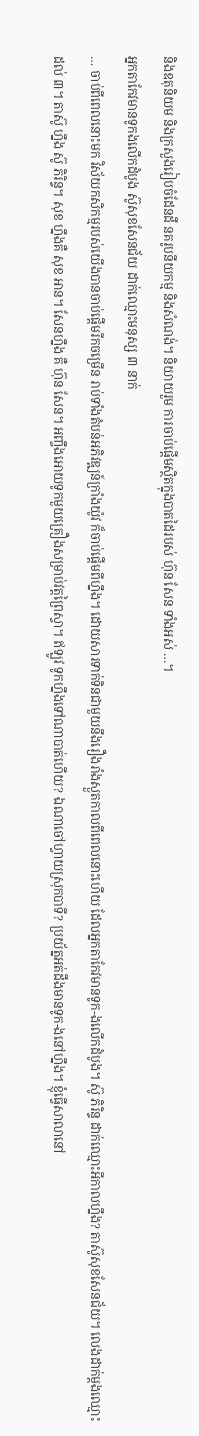និងឧតុនិយម និងក្រសួងរៀបចំដែនដី នគរូបនីយកម្ម និងសំណង់។ និយាយរួម ការចាប់ផ្ដើមស្ថិតក្នុងបាតដៃរបស់ ហ៊ុន សែន ទាំងអស់ …។
អ្នកតាកែវមានទូកងលើកដំបូង ស៊ូសុខសែនជ័យ ដាក់ឈ្មោះមនុស្ស ៣ នាក់
… ចាប់ពីពេលនោះមក វិស័យកសិកម្មរបស់យើងបានចាប់ផ្ដើមរីកចម្រើន រាប់ទាំងតំបន់អភិវឌ្ឍន៍ក្រាំងយ៉ូវ ក៏ចាប់ផ្ដើមពីហ្នឹង។ ដោយសារទាក់ទិនជាមួយនឹងរឿងរាំងស្ងួតកាលពីពេលនោះហើយ ដែលអ្នកតាកែវមានទូក-ងលើកដំបូង។ ស៊ូ ភិរិន្ទ ដាក់ឈ្មោះអីកាលហ្នឹង? តាស៊ូសុខសែនជ័យ។ លេងដាក់ម្ដងឈ្មោះដល់ ៣។ តាស៊ូ ហ្នឹង ស៊ូ ភិរិន្ទ។ សុខ ហ្នឹងគឺ សុខ អាន។ សែនហ្នឹង គឺ ហ៊ុន សែន។ អញ្ចឹងអោយទូកមួយគ្រឿងសម្រាប់វត្តព្រៃស្វា។ ឥឡូវ ទូកហ្នឹងទៅណាបាត់ហើយ? ឯណាចៅហ្វាយស្រុកបាទី? ប្រយ័ត្នអត់ដឹងមានទូក-ងនៅហ្នឹង។ ខ្ញុំធ្វើសាលានៅ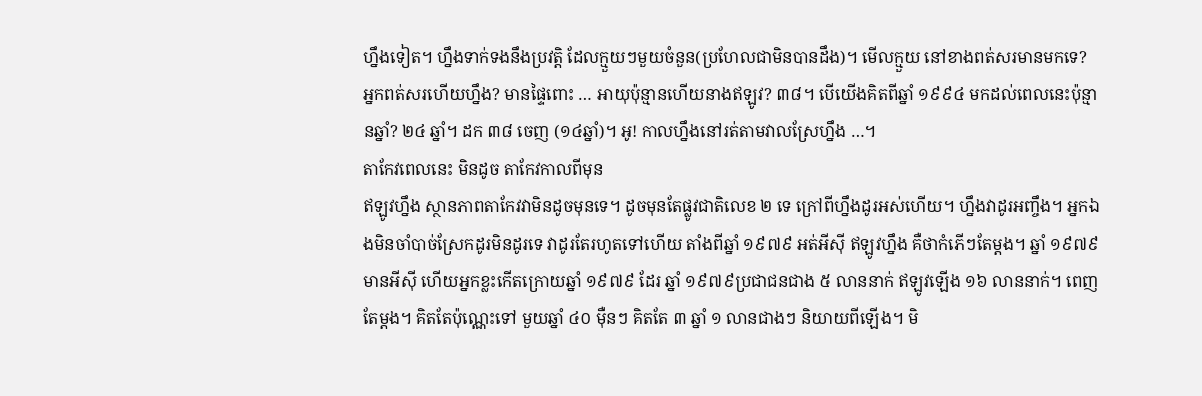ហ្នឹងទៀត។ ហ្នឹងទាក់ទងនឹងប្រវត្តិ ដែលក្មួយៗមួយចំនួន(ប្រហែលជាមិនបានដឹង)។ មើលក្មួយ នៅខាងពត់សរមានមកទេ? អ្នកពត់សរហើយហ្នឹង? មានផ្ទៃពោះ … អាយុប៉ុន្មានហើយនាងឥឡូវ? ៣៨។ បើយើងគិតពីឆ្នាំ ១៩៩៤ មកដល់ពេលនេះប៉ុន្មានឆ្នាំ? ២៤ ឆ្នាំ។ ដក ៣៨ ចេញ (១៤ឆ្នាំ)។ អូ! កាលហ្នឹងនៅរត់តាមវាលស្រែហ្នឹង …។
តាកែវពេលនេះ មិនដូច តាកែវកាលពីមុន
ឥឡូវហ្នឹង ស្ថានភាពតាកែវវាមិនដូចមុនទេ។ ដូចមុនតែផ្លូវជាតិលេខ ២ ទេ ក្រៅពីហ្នឹងដូរអស់ហើយ។ ហ្នឹងវាដូរអញ្ចឹង។ អ្នកឯងមិនចាំបាច់ស្រែកដូរមិនដូរទេ វាដូរតែរហូតទៅហើយ តាំងពីឆ្នាំ ១៩៧៩ អត់អីស៊ី ឥឡូវហ្នឹង គឺថាកំភើៗតែម្ដង។ ឆ្នាំ ១៩៧៩ មានអីស៊ី ហើយអ្នកខ្លះកើតក្រោយឆ្នាំ ១៩៧៩ ដែរ ឆ្នាំ ១៩៧៩ប្រជាជនជាង ៥ លាននាក់ ឥឡូវឡើង ១៦ លាននាក់។ ពេញតែម្ដង។ គិតតែប៉ុណ្ណេះទៅ មួយឆ្នាំ ៤០ ម៉ឺនៗ គិតតែ ៣ ឆ្នាំ ១ លានជាងៗ និយាយពីឡើង។ មិ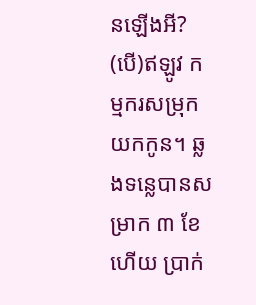នឡើងអី? (បើ)ឥឡូវ កម្មករសម្រុកយកកូន។ ឆ្លងទន្លេបានសម្រាក ៣ ខែហើយ ប្រាក់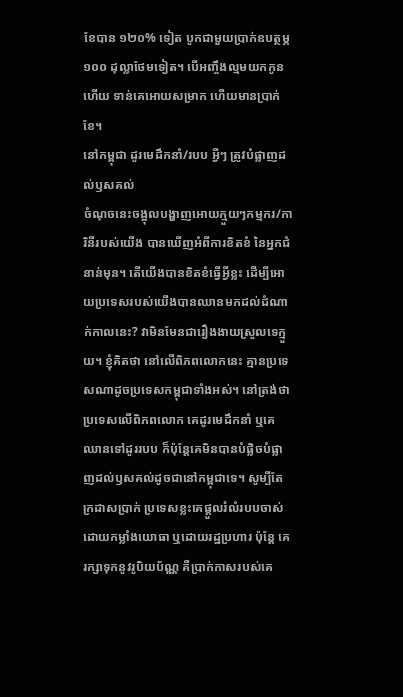ខែបាន ១២០% ទៀត បូកជាមួយប្រាក់ឧបត្ថម្ភ ១០០ ដុល្លាថែមទៀត។ បើអញ្ចឹងល្មមយកកូន ហើយ ទាន់គេអោយសម្រាក ហើយមានប្រាក់ខែ។
នៅកម្ពុជា ដូរមេដឹកនាំ/របប អ្វីៗ ត្រូវបំផ្លាញដល់ឫសគល់
ចំណុចនេះចង្អុលបង្ហាញអោយក្មួយៗកម្មករ/ការិនីរបស់យើង បានឃើញអំពីការខិតខំ នៃអ្នកជំនាន់មុន។ តើយើងបានខិតខំធ្វើអ្វីខ្លះ ដើម្បីអោយប្រទេសរបស់យើងបានឈានមកដល់ដំណាក់កាលនេះ? វាមិនមែនជារឿងងាយស្រួលទេក្មួយ។ ខ្ញុំគិតថា នៅលើពិភពលោកនេះ គ្មានប្រទេសណាដូចប្រទេសកម្ពុជាទាំងអស់។ នៅត្រង់ថា ប្រទេសលើពិភពលោក គេដូរមេដឹកនាំ ឬគេឈានទៅដូររបប ក៏ប៉ុន្តែគេមិនបានបំផ្លិចបំផ្លាញដល់ឫសគល់ដូចជានៅកម្ពុជាទេ។ សូម្បីតែក្រដាសប្រាក់ ប្រទេសខ្លះគេផ្ដួលរំលំរបបចាស់ ដោយកម្លាំងយោធា ឬដោយរដ្ឋប្រហារ ប៉ុន្តែ គេរក្សាទុកនូវរូបិយប័ណ្ណ គឺប្រាក់កាសរបស់គេ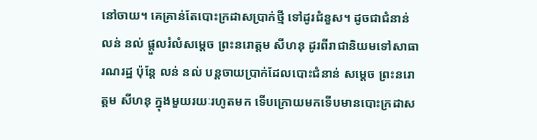នៅចាយ។ គេគ្រាន់តែបោះក្រដាសប្រាក់ថ្មី ទៅដូរជំនួស។ ដូចជាជំនាន់ លន់ នល់ ផ្ដួលរំលំសម្ដេច ព្រះនរោត្តម សីហនុ ដូរពីរាជានិយមទៅសាធារណរដ្ឋ ប៉ុន្តែ លន់ នល់ បន្តចាយប្រាក់ដែលបោះជំនាន់ សម្ដេច ព្រះនរោត្តម សីហនុ ក្នុងមួយរយៈរហូតមក ទើបក្រោយមកទើបមានបោះក្រដាស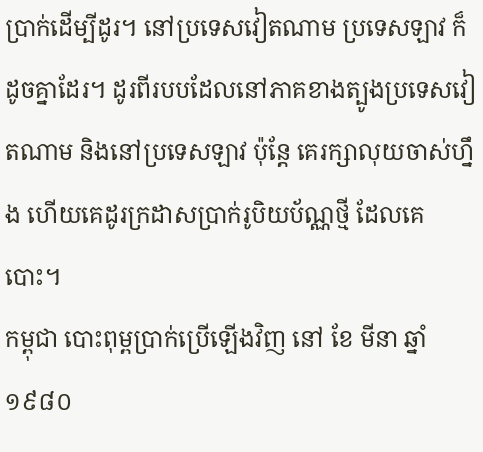ប្រាក់ដើម្បីដូរ។ នៅប្រទេសវៀតណាម ប្រទេសឡាវ ក៏ដូចគ្នាដែរ។ ដូរពីរបបដែលនៅភាគខាងត្បូងប្រទេសវៀតណាម និងនៅប្រទេសឡាវ ប៉ុន្តែ គេរក្សាលុយចាស់ហ្នឹង ហើយគេដូរក្រដាសប្រាក់រូបិយប័ណ្ណថ្មី ដែលគេបោះ។
កម្ពុជា បោះពុម្ពប្រាក់ប្រើឡើងវិញ នៅ ខែ មីនា ឆ្នាំ ១៩៨០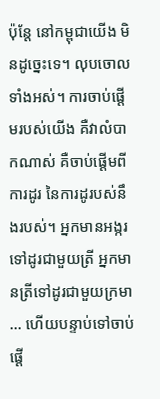ប៉ុន្តែ នៅកម្ពុជាយើង មិនដូច្នេះទេ។ លុបចោលទាំងអស់។ ការចាប់ផ្ដើមរបស់យើង គឺវាលំបាកណាស់ គឺចាប់ផ្ដើមពីការដូរ នៃការដូរបស់នឹងរបស់។ អ្នកមានអង្ករទៅដូរជាមួយត្រី អ្នកមានត្រីទៅដូរជាមួយក្រមា … ហើយបន្ទាប់ទៅចាប់ផ្ដើ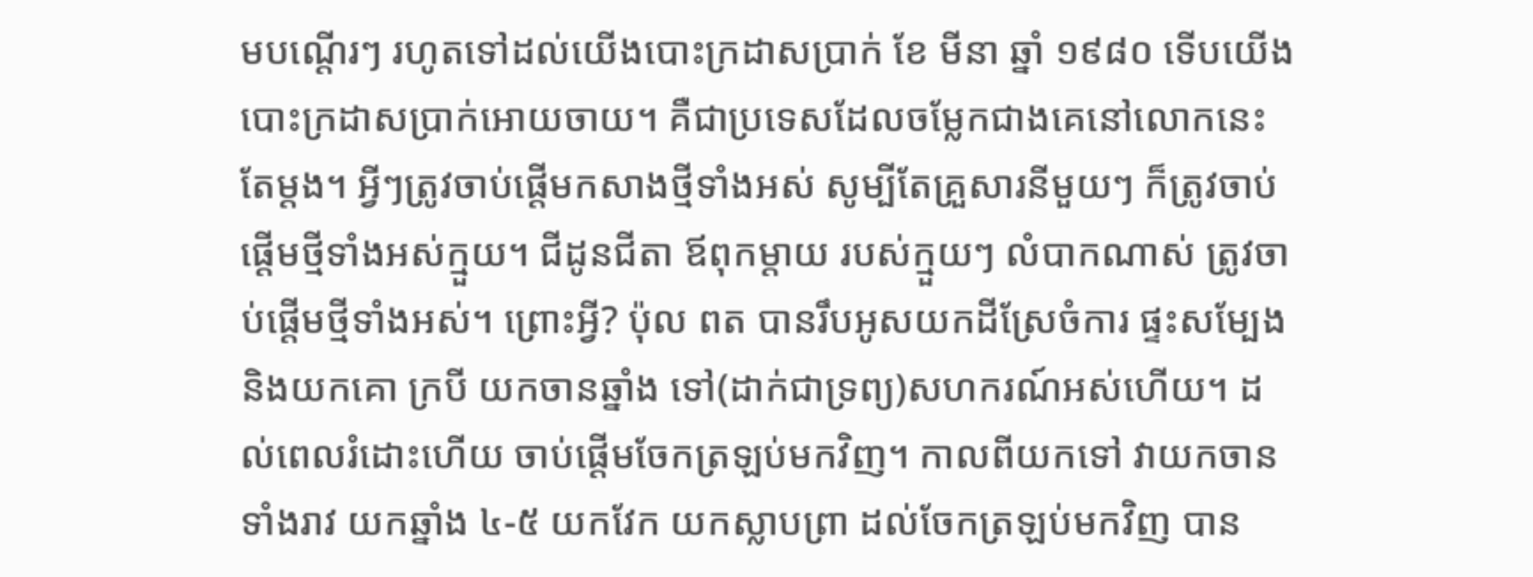មបណ្ដើរៗ រហូតទៅដល់យើងបោះក្រដាសប្រាក់ ខែ មីនា ឆ្នាំ ១៩៨០ ទើបយើងបោះក្រដាសប្រាក់អោយចាយ។ គឺជាប្រទេសដែលចម្លែកជាងគេនៅលោកនេះតែម្ដង។ អ្វីៗត្រូវចាប់ផ្ដើមកសាងថ្មីទាំងអស់ សូម្បីតែគ្រួសារនីមួយៗ ក៏ត្រូវចាប់ផ្ដើមថ្មីទាំងអស់ក្មួយ។ ជីដូនជីតា ឪពុកម្ដាយ របស់ក្មួយៗ លំបាកណាស់ ត្រូវចាប់ផ្ដើមថ្មីទាំងអស់។ ព្រោះអ្វី? ប៉ុល ពត បានរឹបអូសយកដីស្រែចំការ ផ្ទះសម្បែង និងយកគោ ក្របី យកចានឆ្នាំង ទៅ(ដាក់ជាទ្រព្យ)សហករណ៍អស់ហើយ។ ដល់ពេលរំដោះហើយ ចាប់ផ្ដើមចែកត្រឡប់មកវិញ។ កាលពីយកទៅ វាយកចានទាំងរាវ យកឆ្នាំង ៤-៥ យកវែក យកស្លាបព្រា ដល់ចែកត្រឡប់មកវិញ បាន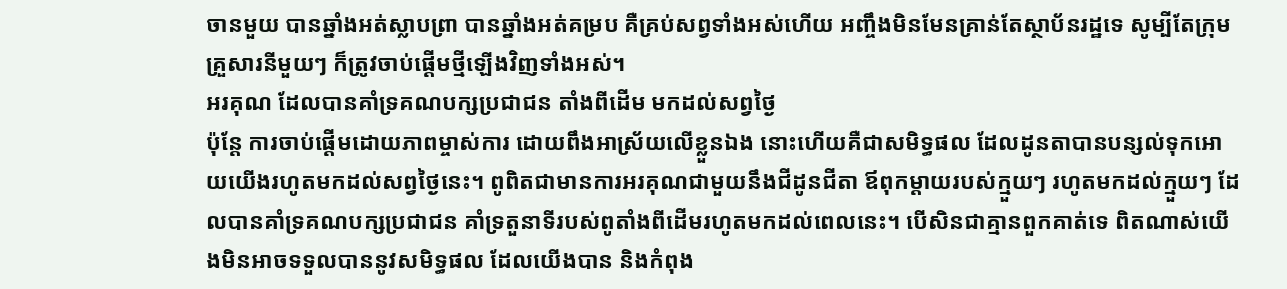ចានមួយ បានឆ្នាំងអត់ស្លាបព្រា បានឆ្នាំងអត់គម្រប គឺគ្រប់សព្វទាំងអស់ហើយ អញ្ចឹងមិនមែនគ្រាន់តែស្ថាប័នរដ្ឋទេ សូម្បីតែក្រុមគ្រួសារនីមួយៗ ក៏ត្រូវចាប់ផ្តើមថ្មីឡើងវិញទាំងអស់។
អរគុណ ដែលបានគាំទ្រគណបក្សប្រជាជន តាំងពីដើម មកដល់សព្វថ្ងៃ
ប៉ុន្តែ ការចាប់ផ្តើមដោយភាពម្ចាស់ការ ដោយពឹងអាស្រ័យលើខ្លួនឯង នោះហើយគឺជាសមិទ្ធផល ដែលដូនតាបានបន្សល់ទុកអោយយើងរហូតមកដល់សព្វថ្ងៃនេះ។ ពូពិតជាមានការអរគុណជាមួយនឹងជីដូនជីតា ឪពុកម្ដាយរបស់ក្មួយៗ រហូតមកដល់ក្មួយៗ ដែលបានគាំទ្រគណបក្សប្រជាជន គាំទ្រតួនាទីរបស់ពូតាំងពីដើមរហូតមកដល់ពេលនេះ។ បើសិនជាគ្មានពួកគាត់ទេ ពិតណាស់យើងមិនអាចទទួលបាននូវសមិទ្ធផល ដែលយើងបាន និងកំពុង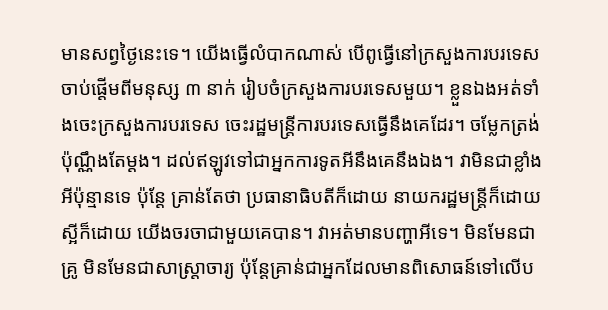មានសព្វថ្ងៃនេះទេ។ យើងធ្វើលំបាកណាស់ បើពូធ្វើនៅក្រសួងការបរទេស ចាប់ផ្តើមពីមនុស្ស ៣ នាក់ រៀបចំក្រសួងការបរទេសមួយ។ ខ្លួនឯងអត់ទាំងចេះក្រសួងការបរទេស ចេះរដ្ឋមន្រ្តីការបរទេសធ្វើនឹងគេដែរ។ ចម្លែកត្រង់ប៉ុណ្ណឹងតែម្តង។ ដល់ឥឡូវទៅជាអ្នកការទូតអីនឹងគេនឹងឯង។ វាមិនជាខ្លាំងអីប៉ុន្មានទេ ប៉ុន្តែ គ្រាន់តែថា ប្រធានាធិបតីក៏ដោយ នាយករដ្ឋមន្ត្រីក៏ដោយ ស្អីក៏ដោយ យើងចរចាជាមួយគេបាន។ វាអត់មានបញ្ហាអីទេ។ មិនមែនជាគ្រូ មិនមែនជាសាស្រ្តាចារ្យ ប៉ុន្តែគ្រាន់ជាអ្នកដែលមានពិសោធន៍ទៅលើប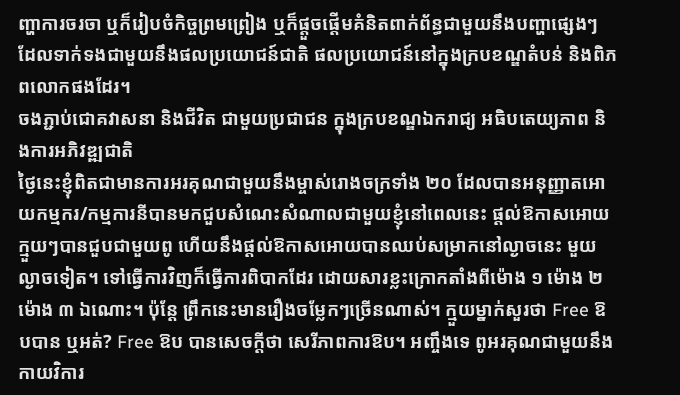ញ្ហាការចរចា ឬក៏រៀបចំកិច្ចព្រមព្រៀង ឬក៏ផ្តួចផ្តើមគំនិតពាក់ព័ន្ធជាមួយនឹងបញ្ហាផ្សេងៗ ដែលទាក់ទងជាមួយនឹងផលប្រយោជន៍ជាតិ ផលប្រយោជន៍នៅក្នុងក្របខណ្ឌតំបន់ និងពិភពលោកផងដែរ។
ចងភ្ជាប់ជោគវាសនា និងជីវិត ជាមួយប្រជាជន ក្នុងក្របខណ្ឌឯករាជ្យ អធិបតេយ្យភាព និងការអភិវឌ្ឍជាតិ
ថ្ងៃនេះខ្ញុំពិតជាមានការអរគុណជាមួយនឹងម្ចាស់រោងចក្រទាំង ២០ ដែលបានអនុញ្ញាតអោយកម្មករ/កម្មការនីបានមកជួបសំណេះសំណាលជាមួយខ្ញុំនៅពេលនេះ ផ្តល់ឱកាសអោយក្មួយៗបានជួបជាមួយពូ ហើយនឹងផ្តល់ឱកាសអោយបានឈប់សម្រាកនៅល្ងាចនេះ មួយល្ងាចទៀត។ ទៅធ្វើការវិញក៏ធ្វើការពិបាកដែរ ដោយសារខ្លះក្រោកតាំងពីម៉ោង ១ ម៉ោង ២ ម៉ោង ៣ ឯណោះ។ ប៉ុន្តែ ព្រឹកនេះមានរឿងចម្លែកៗច្រើនណាស់។ ក្មួយម្នាក់សួរថា Free ឱបបាន ឬអត់? Free ឱប បានសេចក្តីថា សេរីភាពការឱប។ អញ្ចឹងទេ ពូអរគុណជាមួយនឹងកាយវិការ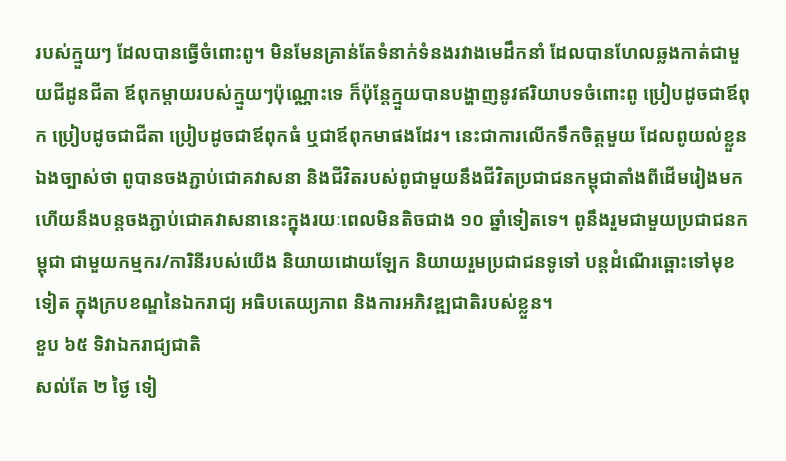របស់ក្មួយៗ ដែលបានធ្វើចំពោះពូ។ មិនមែនគ្រាន់តែទំនាក់ទំនងរវាងមេដឹកនាំ ដែលបានហែលឆ្លងកាត់ជាមួយជីដូនជីតា ឪពុកម្តាយរបស់ក្មួយៗប៉ុណ្ណោះទេ ក៏ប៉ុន្តែក្មួយបានបង្ហាញនូវឥរិយាបទចំពោះពូ ប្រៀបដូចជាឪពុក ប្រៀបដូចជាជីតា ប្រៀបដូចជាឪពុកធំ ឬជាឪពុកមាផងដែរ។ នេះជាការលើកទឹកចិត្តមួយ ដែលពូយល់ខ្លួនឯងច្បាស់ថា ពូបានចងភ្ជាប់ជោគវាសនា និងជីវិតរបស់ពូជាមួយនឹងជីវិតប្រជាជនកម្ពុជាតាំងពីដើមរៀងមក ហើយនឹងបន្តចងភ្ជាប់ជោគវាសនានេះក្នុងរយៈពេលមិនតិចជាង ១០ ឆ្នាំទៀតទេ។ ពូនឹងរួមជាមួយប្រជាជនកម្ពុជា ជាមួយកម្មករ/ការិនីរបស់យើង និយាយដោយឡែក និយាយរួមប្រជាជនទូទៅ បន្តដំណើរឆ្ពោះទៅមុខទៀត ក្នុងក្របខណ្ឌនៃឯករាជ្យ អធិបតេយ្យភាព និងការអភិវឌ្ឍជាតិរបស់ខ្លួន។
ខួប ៦៥ ទិវាឯករាជ្យជាតិ
សល់តែ ២ ថ្ងៃ ទៀ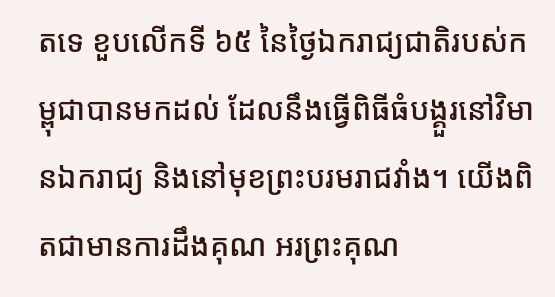តទេ ខួបលើកទី ៦៥ នៃថ្ងៃឯករាជ្យជាតិរបស់កម្ពុជាបានមកដល់ ដែលនឹងធ្វើពិធីធំបង្គួរនៅវិមានឯករាជ្យ និងនៅមុខព្រះបរមរាជវាំង។ យើងពិតជាមានការដឹងគុណ អរព្រះគុណ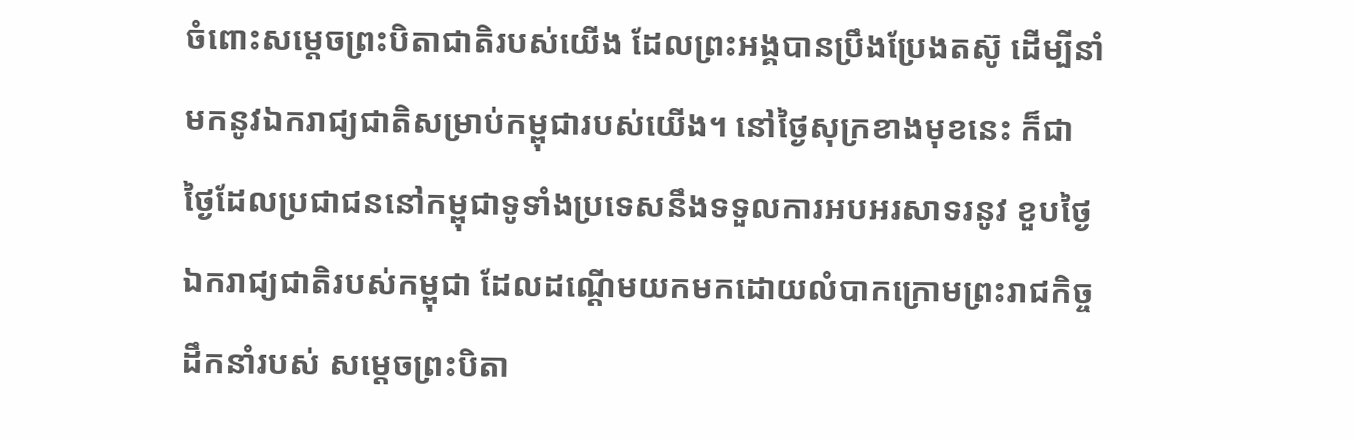ចំពោះសម្តេចព្រះបិតាជាតិរបស់យើង ដែលព្រះអង្គបានប្រឹងប្រែងតស៊ូ ដើម្បីនាំមកនូវឯករាជ្យជាតិសម្រាប់កម្ពុជារបស់យើង។ នៅថ្ងៃសុក្រខាងមុខនេះ ក៏ជាថ្ងៃដែលប្រជាជននៅកម្ពុជាទូទាំងប្រទេសនឹងទទួលការអបអរសាទរនូវ ខួបថ្ងៃឯករាជ្យជាតិរបស់កម្ពុជា ដែលដណ្តើមយកមកដោយលំបាកក្រោមព្រះរាជកិច្ចដឹកនាំរបស់ សម្តេចព្រះបិតា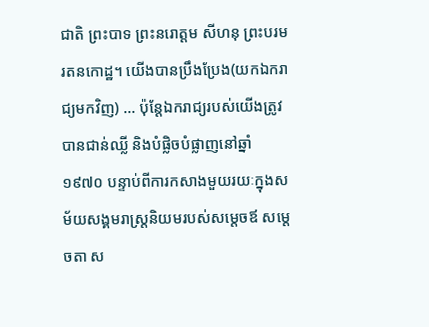ជាតិ ព្រះបាទ ព្រះនរោត្តម សីហនុ ព្រះបរមរតនកោដ្ឋ។ យើងបានប្រឹងប្រែង(យកឯករាជ្យមកវិញ) … ប៉ុន្តែឯករាជ្យរបស់យើងត្រូវបានជាន់ឈ្លី និងបំផ្លិចបំផ្លាញនៅឆ្នាំ ១៩៧០ បន្ទាប់ពីការកសាងមួយរយៈក្នុងសម័យសង្គមរាស្ត្រនិយមរបស់សម្តេចឪ សម្តេចតា ស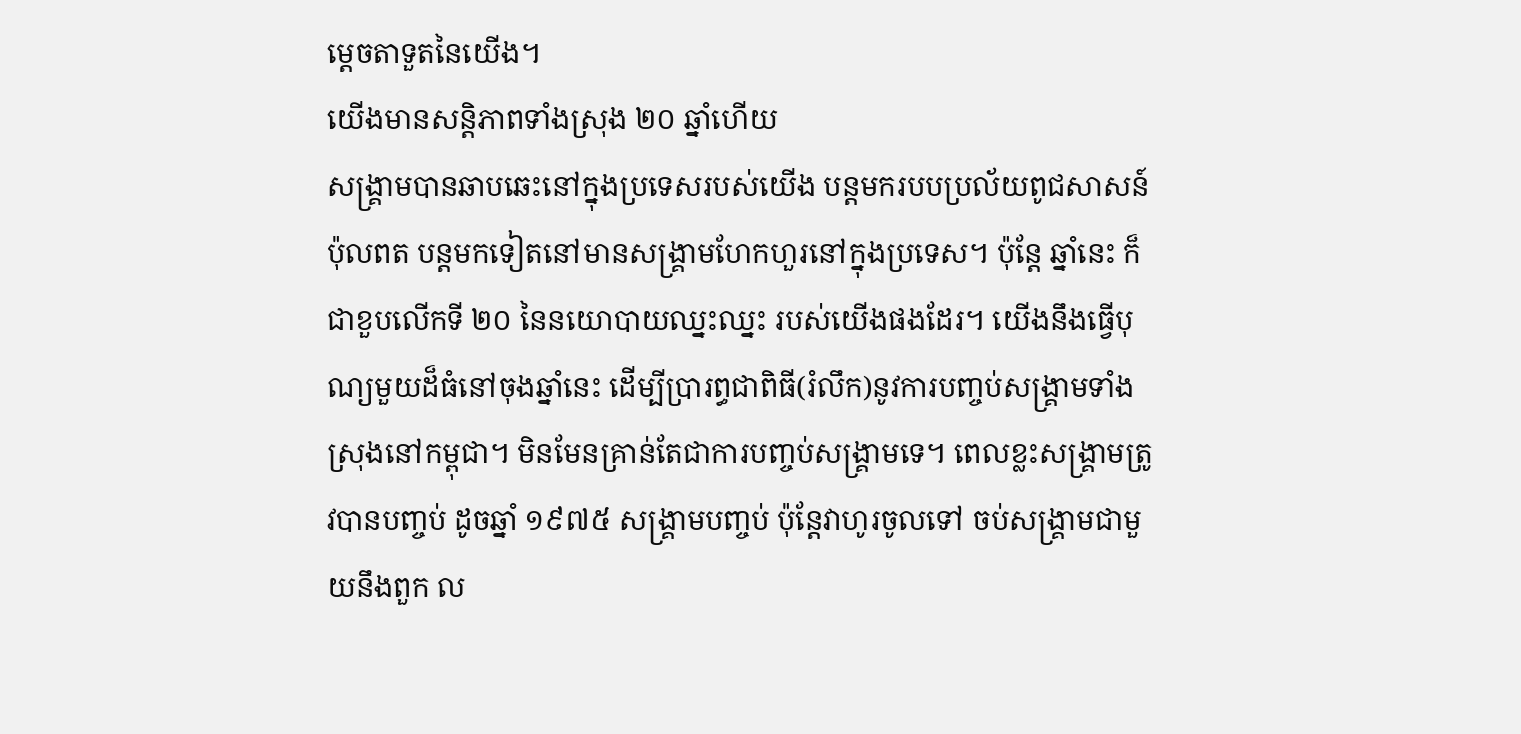ម្តេចតាទួតនៃយើង។
យើងមានសន្តិភាពទាំងស្រុង ២០ ឆ្នាំហើយ
សង្គ្រាមបានឆាបឆេះនៅក្នុងប្រទេសរបស់យើង បន្តមករបបប្រល័យពូជសាសន៍ ប៉ុលពត បន្តមកទៀតនៅមានសង្គ្រាមហែកហួរនៅក្នុងប្រទេស។ ប៉ុន្តែ ឆ្នាំនេះ ក៏ជាខួបលើកទី ២០ នៃនយោបាយឈ្នះឈ្នះ របស់យើងផងដែរ។ យើងនឹងធ្វើបុណ្យមួយដ៏ធំនៅចុងឆ្នាំនេះ ដើម្បីប្រារព្ធជាពិធី(រំលឹក)នូវការបញ្ចប់សង្គ្រាមទាំងស្រុងនៅកម្ពុជា។ មិនមែនគ្រាន់តែជាការបញ្ចប់សង្គ្រាមទេ។ ពេលខ្លះសង្គ្រាមត្រូវបានបញ្ចប់ ដូចឆ្នាំ ១៩៧៥ សង្គ្រាមបញ្ចប់ ប៉ុន្តែវាហូរចូលទៅ ចប់សង្គ្រាមជាមួយនឹងពួក ល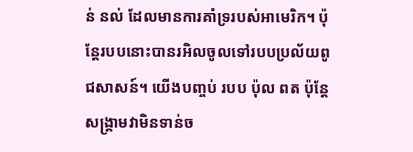ន់ នល់ ដែលមានការគាំទ្ររបស់អាមេរិក។ ប៉ុន្តែរបបនោះបានរអិលចូលទៅរបបប្រល័យពូជសាសន៍។ យើងបញ្ចប់ របប ប៉ុល ពត ប៉ុន្តែ សង្គ្រាមវាមិនទាន់ច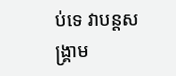ប់ទេ វាបន្តសង្គ្រាម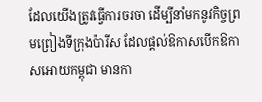ដែលយើងត្រូវធ្វើការចរចា ដើម្បីនាំមកនូវកិច្ចព្រមព្រៀងទីក្រុងប៉ារីស ដែលផ្តល់ឱកាសបើកឱកាសអោយកម្ពុជា មានកា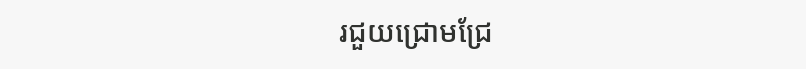រជួយជ្រោមជ្រែ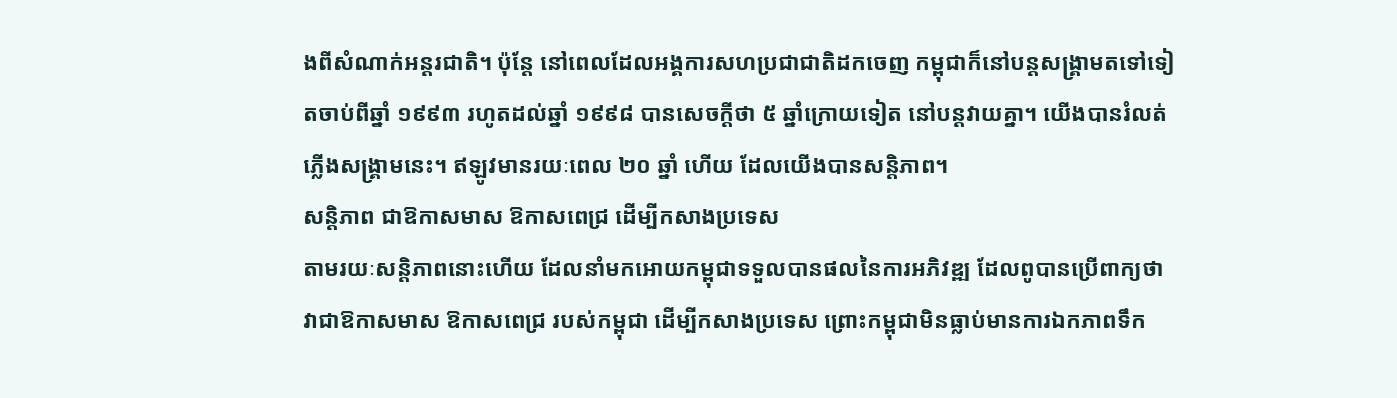ងពីសំណាក់អន្តរជាតិ។ ប៉ុន្តែ នៅពេលដែលអង្គការសហប្រជាជាតិដកចេញ កម្ពុជាក៏នៅបន្តសង្គ្រាមតទៅទៀតចាប់ពីឆ្នាំ ១៩៩៣ រហូតដល់ឆ្នាំ ១៩៩៨ បានសេចក្តីថា ៥ ឆ្នាំក្រោយទៀត នៅបន្តវាយគ្នា។ យើងបានរំលត់ភ្លើងសង្គ្រាមនេះ។ ឥឡូវមានរយៈពេល ២០ ឆ្នាំ ហើយ ដែលយើងបានសន្តិភាព។
សន្តិភាព ជាឱកាសមាស ឱកាសពេជ្រ ដើម្បីកសាងប្រទេស
តាមរយៈសន្តិភាពនោះហើយ ដែលនាំមកអោយកម្ពុជាទទួលបានផលនៃការអភិវឌ្ឍ ដែលពូបានប្រើពាក្យថា វាជាឱកាសមាស ឱកាសពេជ្រ របស់កម្ពុជា ដើម្បីកសាងប្រទេស ព្រោះកម្ពុជាមិនធ្លាប់មានការឯកភាពទឹក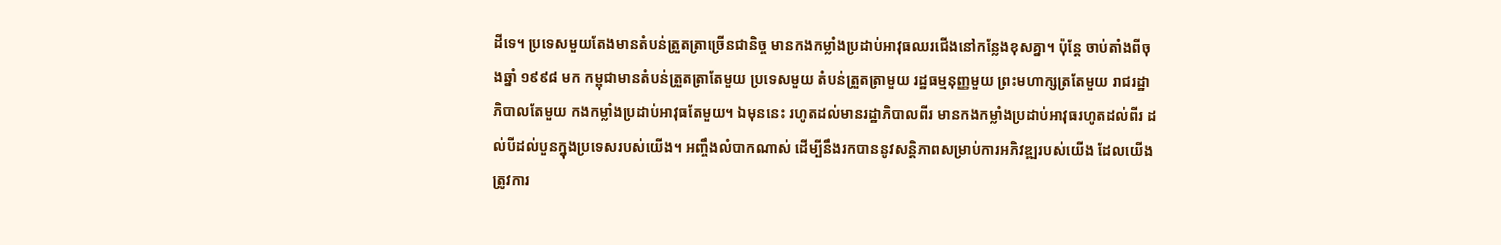ដីទេ។ ប្រទេសមួយតែងមានតំបន់ត្រួតត្រាច្រើនជានិច្ច មានកងកម្លាំងប្រដាប់អាវុធឈរជើងនៅកន្លែងខុសគ្នា។ ប៉ុន្តែ ចាប់តាំងពីចុងឆ្នាំ ១៩៩៨ មក កម្ពុជាមានតំបន់ត្រួតត្រាតែមួយ ប្រទេសមួយ តំបន់ត្រួតត្រាមួយ រដ្ឋធម្មនុញ្ញមួយ ព្រះមហាក្សត្រតែមួយ រាជរដ្ឋាភិបាលតែមួយ កងកម្លាំងប្រដាប់អាវុធតែមួយ។ ឯមុននេះ រហូតដល់មានរដ្ឋាភិបាលពីរ មានកងកម្លាំងប្រដាប់អាវុធរហូតដល់ពីរ ដល់បីដល់បួនក្នុងប្រទេសរបស់យើង។ អញ្ចឹងលំបាកណាស់ ដើម្បីនឹងរកបាននូវសន្តិភាពសម្រាប់ការអភិវឌ្ឍរបស់យើង ដែលយើងត្រូវការ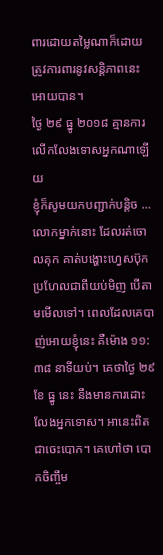ពារដោយតម្លៃណាក៏ដោយ ត្រូវការពារនូវសន្តិភាពនេះអោយបាន។
ថ្ងៃ ២៩ ធ្នូ ២០១៨ គ្មានការលើកលែងទោសអ្នកណាឡើយ
ខ្ញុំក៏សូមយកបញ្ជាក់បន្តិច … លោកម្នាក់នោះ ដែលរត់ចោលគុក គាត់បង្ហោះហ្វេសប៊ុក ប្រហែលជាពីយប់មិញ បើតាមមើលទៅ។ ពេលដែលគេបាញ់អោយខ្ញុំនេះ គឺម៉ោង ១១:៣៨ នាទីយប់។ គេថាថ្ងៃ ២៩ ខែ ធ្នូ នេះ នឹងមានការដោះលែងអ្នកទោស។ អានេះពិតជាចេះបោក។ គេហៅថា បោកចិញ្ចឹម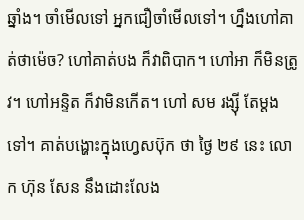ឆ្នាំង។ ចាំមើលទៅ អ្នកជឿចាំមើលទៅ។ ហ្នឹងហៅគាត់ថាម៉េច? ហៅគាត់បង ក៏វាពិបាក។ ហៅអា ក៏មិនត្រូវ។ ហៅអន្ទិត ក៏វាមិនកើត។ ហៅ សម រង្ស៊ី តែម្តងទៅ។ គាត់បង្ហោះក្នុងហ្វេសប៊ុក ថា ថ្ងៃ ២៩ នេះ លោក ហ៊ុន សែន នឹងដោះលែង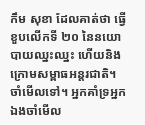កឹម សុខា ដែលគាត់ថា ធ្វើខួបលើកទី ២០ នៃនយោបាយឈ្នះឈ្នះ ហើយនិងក្រោមសម្ពាធអន្តរជាតិ។ ចាំមើលទៅ។ អ្នកគាំទ្រអ្នកឯងចាំមើល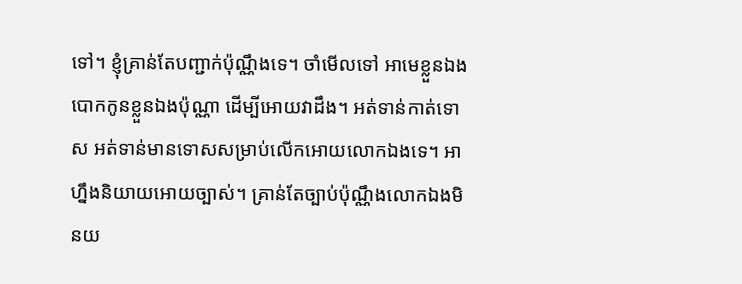ទៅ។ ខ្ញុំគ្រាន់តែបញ្ជាក់ប៉ុណ្ណឹងទេ។ ចាំមើលទៅ អាមេខ្លួនឯងបោកកូនខ្លួនឯងប៉ុណ្ណា ដើម្បីអោយវាដឹង។ អត់ទាន់កាត់ទោស អត់ទាន់មានទោសសម្រាប់លើកអោយលោកឯងទេ។ អាហ្នឹងនិយាយអោយច្បាស់។ គ្រាន់តែច្បាប់ប៉ុណ្ណឹងលោកឯងមិនយ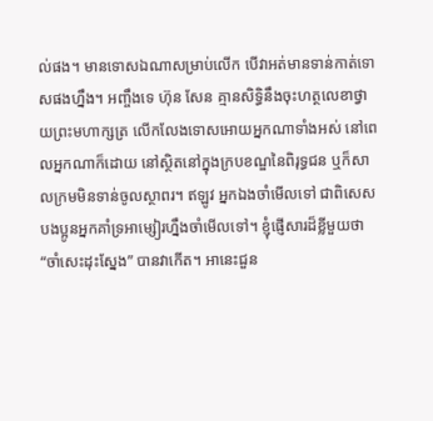ល់ផង។ មានទោសឯណាសម្រាប់លើក បើវាអត់មានទាន់កាត់ទោសផងហ្នឹង។ អញ្ចឹងទេ ហ៊ុន សែន គ្មានសិទ្ធិនឹងចុះហត្ថលេខាថ្វាយព្រះមហាក្សត្រ លើកលែងទោសអោយអ្នកណាទាំងអស់ នៅពេលអ្នកណាក៏ដោយ នៅស្ថិតនៅក្នុងក្របខណ្ឌនៃពិរុទ្ធជន ឬក៏សាលក្រមមិនទាន់ចូលស្ថាពរ។ ឥឡូវ អ្នកឯងចាំមើលទៅ ជាពិសេស បងប្អូនអ្នកគាំទ្រអាម្សៀរហ្នឹងចាំមើលទៅ។ ខ្ញុំផ្ញើសារដ៏ខ្លីមួយថា “ចាំសេះដុះស្នែង” បានវាកើត។ អានេះជួន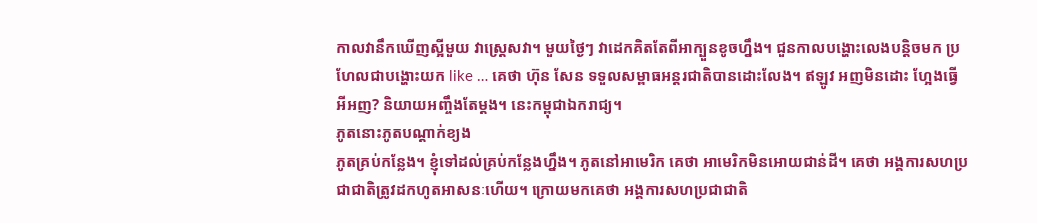កាលវានឹកឃើញស្អីមួយ វាស្រ្តេសវា។ មួយថ្ងៃៗ វាដេកគិតតែពីអាក្បួនខូចហ្នឹង។ ជួនកាលបង្ហោះលេងបន្តិចមក ប្រហែលជាបង្ហោះយក like … គេថា ហ៊ុន សែន ទទួលសម្ពាធអន្តរជាតិបានដោះលែង។ ឥឡូវ អញមិនដោះ ហ្អែងធ្វើអីអញ? និយាយអញ្ចឹងតែម្តង។ នេះកម្ពុជាឯករាជ្យ។
ភូតនោះភូតបណ្តាក់ខ្យង
ភូតគ្រប់កន្លែង។ ខ្ញុំទៅដល់គ្រប់កន្លែងហ្នឹង។ ភូតនៅអាមេរិក គេថា អាមេរិកមិនអោយជាន់ដី។ គេថា អង្គការសហប្រជាជាតិត្រូវដកហូតអាសនៈហើយ។ ក្រោយមកគេថា អង្គការសហប្រជាជាតិ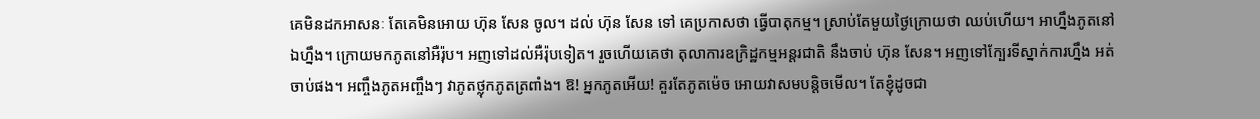គេមិនដកអាសនៈ តែគេមិនអោយ ហ៊ុន សែន ចូល។ ដល់ ហ៊ុន សែន ទៅ គេប្រកាសថា ធ្វើបាតុកម្ម។ ស្រាប់តែមួយថ្ងៃក្រោយថា ឈប់ហើយ។ អាហ្នឹងភូតនៅឯហ្នឹង។ ក្រោយមកភូតនៅអឺរ៉ុប។ អញទៅដល់អឺរ៉ុបទៀត។ រួចហើយគេថា តុលាការឧក្រិដ្ឋកម្មអន្តរជាតិ នឹងចាប់ ហ៊ុន សែន។ អញទៅក្បែរទីស្នាក់ការហ្នឹង អត់ចាប់ផង។ អញ្ចឹងភូតអញ្ចឹងៗ វាភូតថ្លុកភូតត្រពាំង។ ឱ! អ្នកភូតអើយ! គួរតែភូតម៉េច អោយវាសមបន្តិចមើល។ តែខ្ញុំដូចជា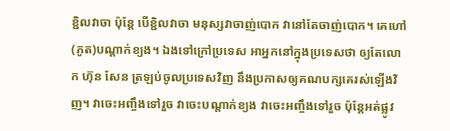ខ្ជិលវាចា ប៉ុន្តែ បើខ្ជិលវាចា មនុស្សវាចាញ់បោក វានៅតែចាញ់បោក។ គេហៅ (ភូត)បណ្តាក់ខ្យង។ ឯងទៅក្រៅប្រទេស អាអ្នកនៅក្នុងប្រទេសថា ឲ្យតែលោក ហ៊ុន សែន ត្រឡប់ចូលប្រទេសវិញ នឹងប្រកាសឲ្យគណបក្សគេរស់ឡើងវិញ។ វាចេះអញ្ចឹងទៅរួច វាចេះបណ្ដាក់ខ្យង វាចេះអញ្ចឹងទៅរួច ប៉ុន្ដែអត់ផ្លូវ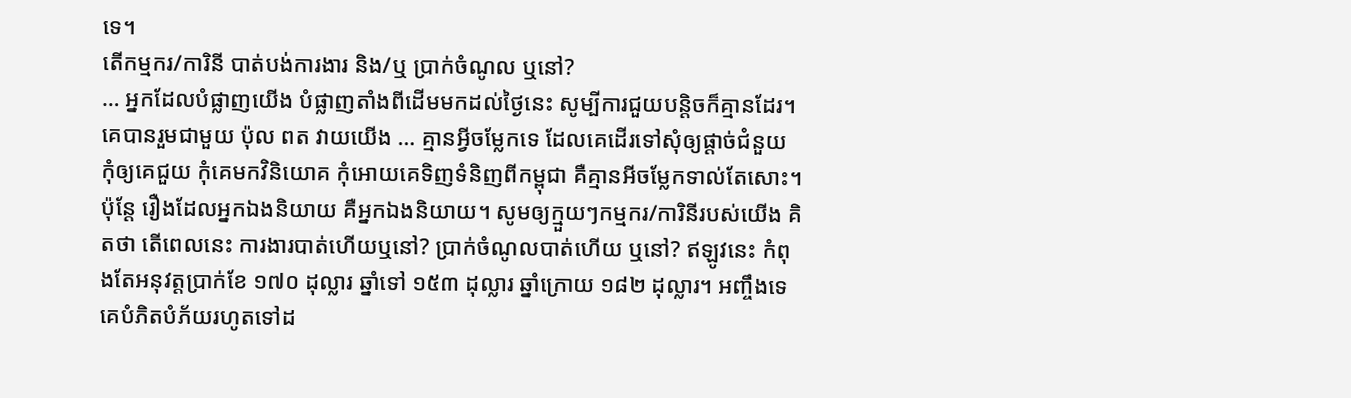ទេ។
តើកម្មករ/ការិនី បាត់បង់ការងារ និង/ឬ ប្រាក់ចំណូល ឬនៅ?
… អ្នកដែលបំផ្លាញយើង បំផ្លាញតាំងពីដើមមកដល់ថ្ងៃនេះ សូម្បីការជួយបន្ដិចក៏គ្មានដែរ។ គេបានរួមជាមួយ ប៉ុល ពត វាយយើង … គ្មានអ្វីចម្លែកទេ ដែលគេដើរទៅសុំឲ្យផ្ដាច់ជំនួយ កុំឲ្យគេជួយ កុំគេមកវិនិយោគ កុំអោយគេទិញទំនិញពីកម្ពុជា គឺគ្មានអីចម្លែកទាល់តែសោះ។ ប៉ុន្ដែ រឿងដែលអ្នកឯងនិយាយ គឺអ្នកឯងនិយាយ។ សូមឲ្យក្មួយៗកម្មករ/ការិនីរបស់យើង គិតថា តើពេលនេះ ការងារបាត់ហើយឬនៅ? ប្រាក់ចំណូលបាត់ហើយ ឬនៅ? ឥឡូវនេះ កំពុងតែអនុវត្ដប្រាក់ខែ ១៧០ ដុល្លារ ឆ្នាំទៅ ១៥៣ ដុល្លារ ឆ្នាំក្រោយ ១៨២ ដុល្លារ។ អញ្ចឹងទេ គេបំភិតបំភ័យរហូតទៅដ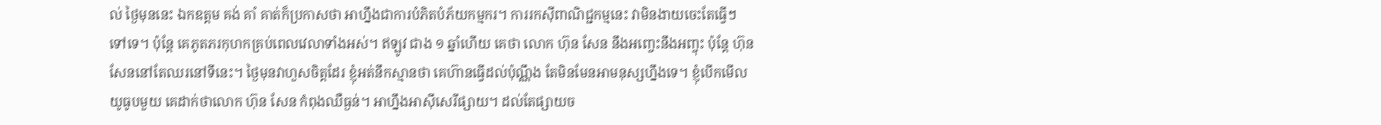ល់ ថ្ងៃមុននេះ ឯកឧត្តម គង់ គាំ គាត់ក៏ប្រកាសថា អាហ្នឹងជាការបំភិតបំភ័យកម្មករ។ ការរកស៊ីពាណិជ្ជកម្មនេះ វាមិនងាយចេះតែធ្វើៗទៅទេ។ ប៉ុន្ដែ គេភូតភរកុហកគ្រប់ពេលវេលាទាំងអស់។ ឥឡូវ ជាង ១ ឆ្នាំហើយ គេថា លោក ហ៊ុន សែន នឹងអញ្ចេះនឹងអញ្ចុះ ប៉ុន្ដែ ហ៊ុន សែននៅតែឈរនៅទីនេះ។ ថ្ងៃមុនវាហួសចិត្តដែរ ខ្ញុំអត់នឹកស្មានថា គេហ៊ានធ្វើដល់ប៉ុណ្ណឹង តែមិនមែនអាមនុស្សហ្នឹងទេ។ ខ្ញុំបើកមើលយូធូបមួយ គេដាក់ថាលោក ហ៊ុន សែន កំពុងឈឺធ្ងន់។ អាហ្នឹងអាស៊ីសេរីផ្សាយ។ ដល់តែផ្សាយច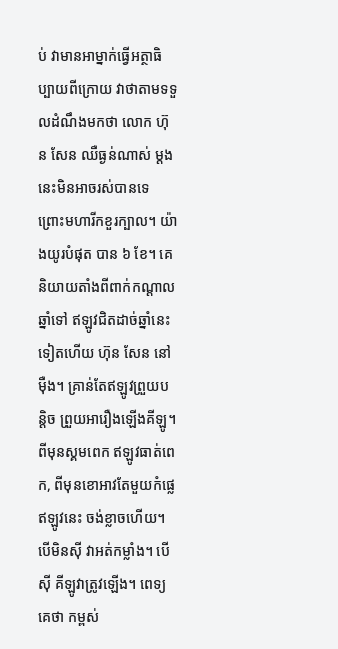ប់ វាមានអាម្នាក់ធ្វើអត្ថាធិប្បាយពីក្រោយ វាថាតាមទទួលដំណឹងមកថា លោក ហ៊ុន សែន ឈឺធ្ងន់ណាស់ ម្ដងនេះមិនអាចរស់បានទេ ព្រោះមហារីកខួរក្បាល។ យ៉ាងយូរបំផុត បាន ៦ ខែ។ គេនិយាយតាំងពីពាក់កណ្ដាលឆ្នាំទៅ ឥឡូវជិតដាច់ឆ្នាំនេះទៀតហើយ ហ៊ុន សែន នៅម៉ឺង។ គ្រាន់តែឥឡូវព្រួយបន្ដិច ព្រួយអារឿងឡើងគីឡូ។
ពីមុនស្គមពេក ឥឡូវធាត់ពេក, ពីមុនខោអាវតែមួយកំផ្លេ
ឥឡូវនេះ ចង់ខ្លាចហើយ។ បើមិនស៊ី វាអត់កម្លាំង។ បើស៊ី គីឡូវាត្រូវឡើង។ ពេទ្យគេថា កម្ពស់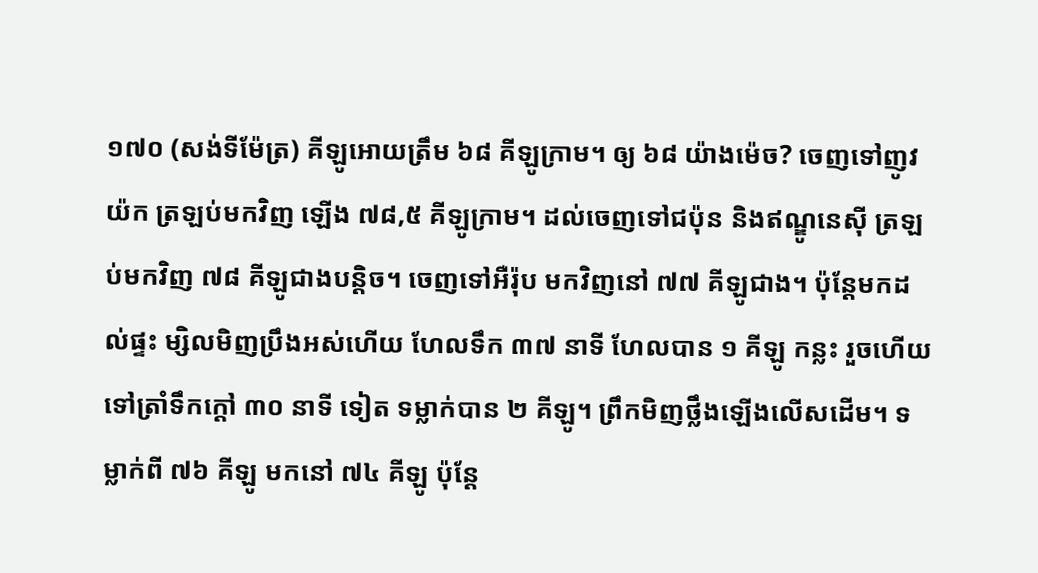១៧០ (សង់ទីម៉ែត្រ) គីឡូអោយត្រឹម ៦៨ គីឡូក្រាម។ ឲ្យ ៦៨ យ៉ាងម៉េច? ចេញទៅញូវយ៉ក ត្រឡប់មកវិញ ឡើង ៧៨,៥ គីឡូក្រាម។ ដល់ចេញទៅជប៉ុន និងឥណ្ឌូនេស៊ី ត្រឡប់មកវិញ ៧៨ គីឡូជាងបន្ដិច។ ចេញទៅអឺរ៉ុប មកវិញនៅ ៧៧ គីឡូជាង។ ប៉ុន្ដែមកដល់ផ្ទះ ម្សិលមិញប្រឹងអស់ហើយ ហែលទឹក ៣៧ នាទី ហែលបាន ១ គីឡូ កន្លះ រួចហើយទៅត្រាំទឹកក្ដៅ ៣០ នាទី ទៀត ទម្លាក់បាន ២ គីឡូ។ ព្រឹកមិញថ្លឹងឡើងលើសដើម។ ទម្លាក់ពី ៧៦ គីឡូ មកនៅ ៧៤ គីឡូ ប៉ុន្ដែ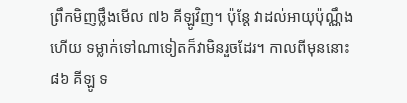ព្រឹកមិញថ្លឹងមើល ៧៦ គីឡូវិញ។ ប៉ុន្ដែ វាដល់អាយុប៉ុណ្ណឹងហើយ ទម្លាក់ទៅណាទៀតក៏វាមិនរួចដែរ។ កាលពីមុននោះ ៨៦ គីឡូ ទ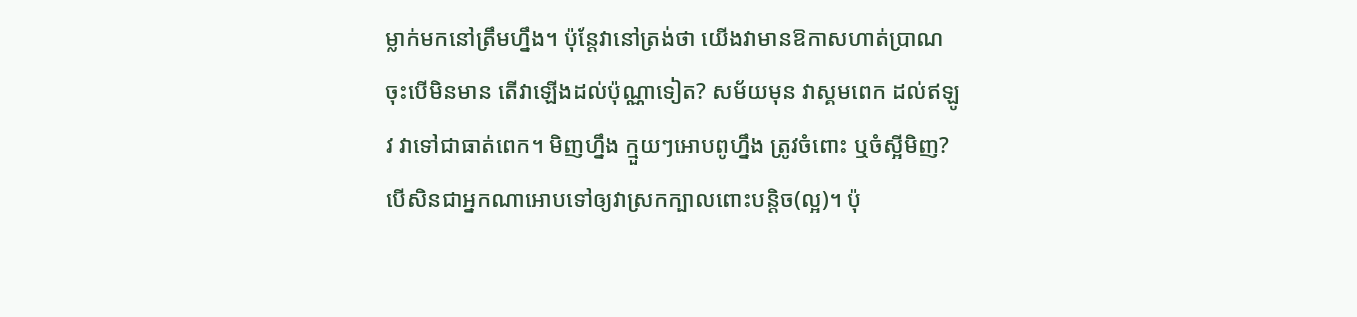ម្លាក់មកនៅត្រឹមហ្នឹង។ ប៉ុន្ដែវានៅត្រង់ថា យើងវាមានឱកាសហាត់ប្រាណ ចុះបើមិនមាន តើវាឡើងដល់ប៉ុណ្ណាទៀត? សម័យមុន វាស្គមពេក ដល់ឥឡូវ វាទៅជាធាត់ពេក។ មិញហ្នឹង ក្មួយៗអោបពូហ្នឹង ត្រូវចំពោះ ឬចំស្អីមិញ? បើសិនជាអ្នកណាអោបទៅឲ្យវាស្រកក្បាលពោះបន្ដិច(ល្អ)។ ប៉ុ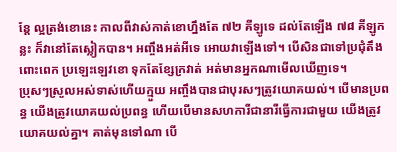ន្ដែ ល្អត្រង់ខោនេះ កាលពីវាស់កាត់ខោហ្នឹងតែ ៧២ គីឡូទេ ដល់តែឡើង ៧៨ គីឡូកន្លះ ក៏វានៅតែស្លៀកបាន។ អញ្ចឹងអត់អីទេ អោយវាឡើងទៅ។ បើសិនជាទៅប្រជុំតឹងពោះពេក ប្រឡេះឡេវខោ ទុកតែខ្សែក្រវាត់ អត់មានអ្នកណាមើលឃើញទេ។
ប្រុសៗស្រួលអស់ទាស់ហើយក្មួយ អញ្ចឹងបានជាបុរសៗត្រូវយោគយល់។ បើមានប្រពន្ធ យើងត្រូវយោគយល់ប្រពន្ធ ហើយបើមានសហការីជានារីធ្វើការជាមួយ យើងត្រូវយោគយល់គ្នា។ គាត់មុនទៅណា បើ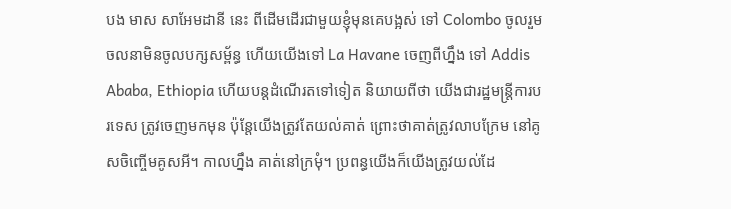បង មាស សាអែមដានី នេះ ពីដើមដើរជាមួយខ្ញុំមុនគេបង្អស់ ទៅ Colombo ចូលរួមចលនាមិនចូលបក្សសម្ព័ន្ធ ហើយយើងទៅ La Havane ចេញពីហ្នឹង ទៅ Addis Ababa, Ethiopia ហើយបន្ដដំណើរតទៅទៀត និយាយពីថា យើងជារដ្ឋមន្ដ្រីការបរទេស ត្រូវចេញមកមុន ប៉ុន្ដែយើងត្រូវតែយល់គាត់ ព្រោះថាគាត់ត្រូវលាបក្រែម នៅគូសចិញ្ចើមគូសអី។ កាលហ្នឹង គាត់នៅក្រមុំ។ ប្រពន្ធយើងក៏យើងត្រូវយល់ដែ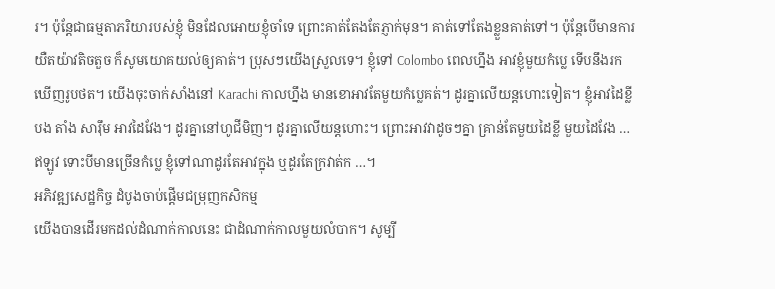រ។ ប៉ុន្ដែជាធម្មតាភរិយារបស់ខ្ញុំ មិនដែលអោយខ្ញុំចាំទេ ព្រោះគាត់តែងតែភ្ញាក់មុន។ គាត់ទៅតែងខ្លួនគាត់ទៅ។ ប៉ុន្ដែបើមានការយឺតយ៉ាវតិចតួច ក៏សូមយោគយល់ឲ្យគាត់។ ប្រុសៗយើងស្រួលទេ។ ខ្ញុំទៅ Colombo ពេលហ្នឹង អាវខ្ញុំមួយកំប្លេ ទើបនឹងរកឃើញរូបថត។ យើងចុះចាក់សាំងនៅ Karachi កាលហ្នឹង មានខោអាវតែមួយកំប្លេគត់។ ដូរគ្នាលើយន្ដហោះទៀត។ ខ្ញុំអាវដៃខ្លី បង តាំង សារ៉ឹម អាវដៃវែង។ ដូរគ្នានៅហូជីមិញ។ ដូរគ្នាលើយន្ដហោះ។ ព្រោះអាវវាដូចៗគ្នា គ្រាន់តែមួយដៃខ្លី មួយដៃវែង … ឥឡូវ ទោះបីមានច្រើនកំប្លេ ខ្ញុំទៅណាដូរតែអាវក្នុង ឬដូរតែក្រវាត់ក …។
អភិវឌ្ឍសេដ្ឋកិច្ច ដំបូងចាប់ផ្តើមជម្រុញកសិកម្ម
យើងបានដើរមកដល់ដំណាក់កាលនេះ ជាដំណាក់កាលមួយលំបាក។ សូម្បី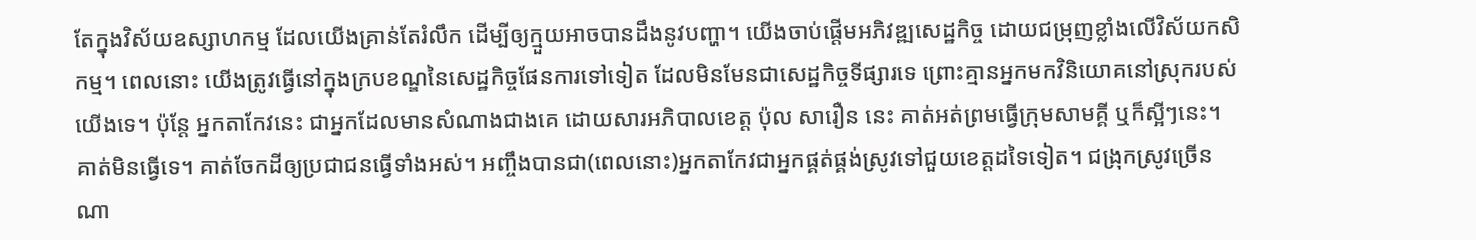តែក្នុងវិស័យឧស្សាហកម្ម ដែលយើងគ្រាន់តែរំលឹក ដើម្បីឲ្យក្មួយអាចបានដឹងនូវបញ្ហា។ យើងចាប់ផ្ដើមអភិវឌ្ឍសេដ្ឋកិច្ច ដោយជម្រុញខ្លាំងលើវិស័យកសិកម្ម។ ពេលនោះ យើងត្រូវធ្វើនៅក្នុងក្របខណ្ឌនៃសេដ្ឋកិច្ចផែនការទៅទៀត ដែលមិនមែនជាសេដ្ឋកិច្ចទីផ្សារទេ ព្រោះគ្មានអ្នកមកវិនិយោគនៅស្រុករបស់យើងទេ។ ប៉ុន្ដែ អ្នកតាកែវនេះ ជាអ្នកដែលមានសំណាងជាងគេ ដោយសារអភិបាលខេត្ដ ប៉ុល សារឿន នេះ គាត់អត់ព្រមធ្វើក្រុមសាមគ្គី ឬក៏ស្អីៗនេះ។ គាត់មិនធ្វើទេ។ គាត់ចែកដីឲ្យប្រជាជនធ្វើទាំងអស់។ អញ្ចឹងបានជា(ពេលនោះ)អ្នកតាកែវជាអ្នកផ្គត់ផ្គង់ស្រូវទៅជួយខេត្ដដទៃទៀត។ ជង្រុកស្រូវច្រើនណា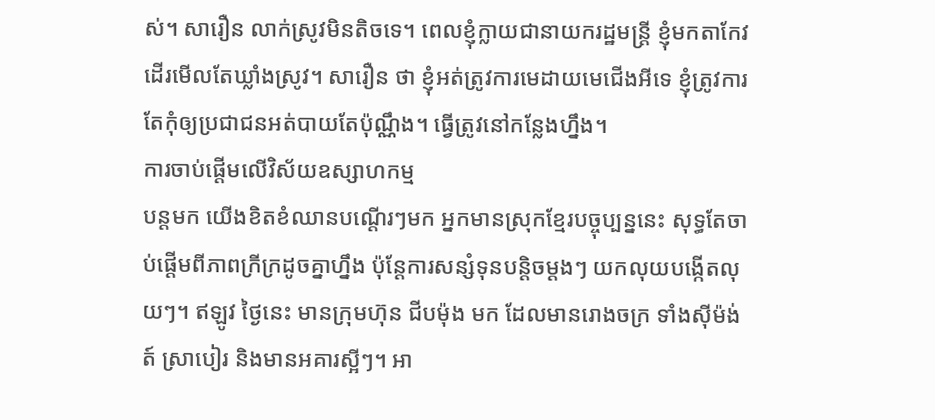ស់។ សារឿន លាក់ស្រូវមិនតិចទេ។ ពេលខ្ញុំក្លាយជានាយករដ្ឋមន្ដ្រី ខ្ញុំមកតាកែវ ដើរមើលតែឃ្លាំងស្រូវ។ សារឿន ថា ខ្ញុំអត់ត្រូវការមេដាយមេជើងអីទេ ខ្ញុំត្រូវការតែកុំឲ្យប្រជាជនអត់បាយតែប៉ុណ្ណឹង។ ធ្វើត្រូវនៅកន្លែងហ្នឹង។
ការចាប់ផ្ដើមលើវិស័យឧស្សាហកម្ម
បន្ដមក យើងខិតខំឈានបណ្ដើរៗមក អ្នកមានស្រុកខ្មែរបច្ចុប្បន្ននេះ សុទ្ធតែចាប់ផ្ដើមពីភាពក្រីក្រដូចគ្នាហ្នឹង ប៉ុន្ដែការសន្សំទុនបន្ដិចម្ដងៗ យកលុយបង្កើតលុយៗ។ ឥឡូវ ថ្ងៃនេះ មានក្រុមហ៊ុន ជីបម៉ុង មក ដែលមានរោងចក្រ ទាំងស៊ីម៉ង់ត៍ ស្រាបៀរ និងមានអគារស្អីៗ។ អា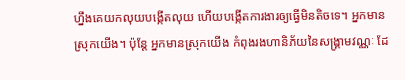ហ្នឹងគេយកលុយបង្កើតលុយ ហើយបង្កើតការងារឲ្យធ្វើមិនតិចទេ។ អ្នកមានស្រុកយើង។ ប៉ុន្ដែ អ្នកមានស្រុកយើង កំពុងរងហានិភ័យនៃសង្គ្រាមវណ្ណៈ ដែ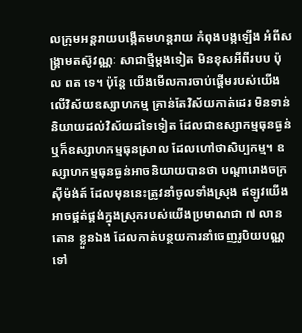លក្រុមអន្ដរាយបង្កើតមហន្ដរាយ កំពុងបង្កឡើង អំពីសង្គ្រាមតស៊ូវណ្ណៈ សាជាថ្មីម្ដងទៀត មិនខុសអីពីរបប ប៉ុល ពត ទេ។ ប៉ុន្ដែ យើងមើលការចាប់ផ្ដើមរបស់យើងលើវិស័យឧស្សាហកម្ម គ្រាន់តែវិស័យកាត់ដេរ មិនទាន់និយាយដល់វិស័យដទៃទៀត ដែលជាឧស្សាកម្មធុនធ្ងន់ ឬក៏ឧស្សាហកម្មធុនស្រាល ដែលហៅថាសិប្បកម្ម។ ឧស្សាហកម្មធុនធ្ងន់អាចនិយាយបានថា បណ្ដារោងចក្រស៊ីម៉ង់ត៍ ដែលមុននេះត្រូវនាំចូលទាំងស្រុង ឥឡូវយើងអាចផ្គត់ផ្គង់ក្នុងស្រុករបស់យើងប្រមាណជា ៧ លានតោន ខ្លួនឯង ដែលកាត់បន្ថយការនាំចេញរូបិយបណ្ណទៅ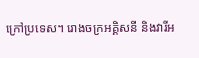ក្រៅប្រទេស។ រោងចក្រអគ្គិសនី និងវារីអ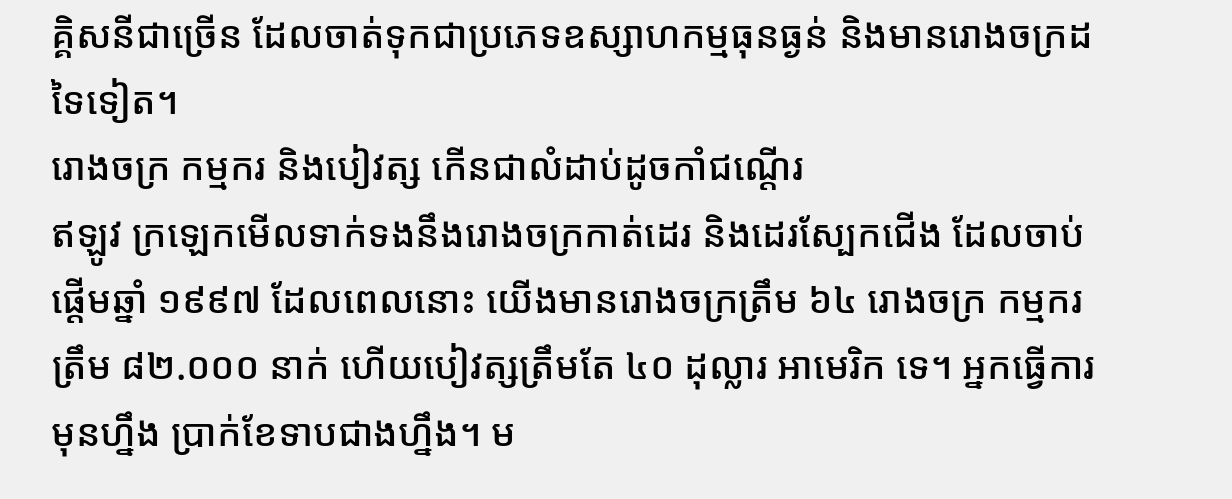គ្គិសនីជាច្រើន ដែលចាត់ទុកជាប្រភេទឧស្សាហកម្មធុនធ្ងន់ និងមានរោងចក្រដទៃទៀត។
រោងចក្រ កម្មករ និងបៀវត្ស កើនជាលំដាប់ដូចកាំជណ្តើរ
ឥឡូវ ក្រឡេកមើលទាក់ទងនឹងរោងចក្រកាត់ដេរ និងដេរស្បែកជើង ដែលចាប់ផ្ដើមឆ្នាំ ១៩៩៧ ដែលពេលនោះ យើងមានរោងចក្រត្រឹម ៦៤ រោងចក្រ កម្មករត្រឹម ៨២.០០០ នាក់ ហើយបៀវត្សត្រឹមតែ ៤០ ដុល្លារ អាមេរិក ទេ។ អ្នកធ្វើការមុនហ្នឹង ប្រាក់ខែទាបជាងហ្នឹង។ ម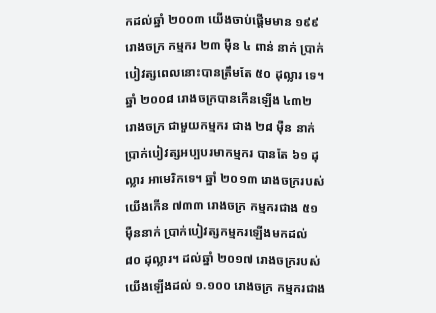កដល់ឆ្នាំ ២០០៣ យើងចាប់ផ្តើមមាន ១៩៩ រោងចក្រ កម្មករ ២៣ ម៉ឺន ៤ ពាន់ នាក់ ប្រាក់បៀវត្សពេលនោះបានត្រឹមតែ ៥០ ដុល្លារ ទេ។ ឆ្នាំ ២០០៨ រោងចក្របានកើនឡើង ៤៣២ រោងចក្រ ជាមួយកម្មករ ជាង ២៨ ម៉ឺន នាក់ ប្រាក់បៀវត្សអប្បបរមាកម្មករ បានតែ ៦១ ដុល្លារ អាមេរិកទេ។ ឆ្នាំ ២០១៣ រោងចក្ររបស់យើងកើន ៧៣៣ រោងចក្រ កម្មករជាង ៥១ ម៉ឺននាក់ បា្រក់បៀវត្សកម្មករឡើងមកដល់ ៨០ ដុល្លារ។ ដល់ឆ្នាំ ២០១៧ រោងចក្ររបស់យើងឡើងដល់ ១.១០០ រោងចក្រ កម្មករជាង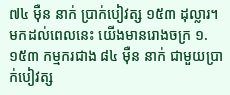៧៤ ម៉ឺន នាក់ ប្រាក់បៀវត្ស ១៥៣ ដុល្លារ។ មកដល់ពេលនេះ យើងមានរោងចក្រ ១.១៥៣ កម្មករជាង ៨៤ ម៉ឺន នាក់ ជាមួយប្រាក់បៀវត្ស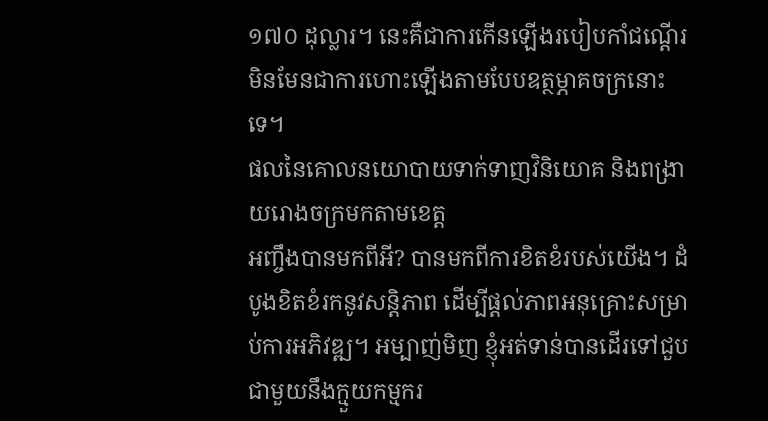១៧០ ដុល្លារ។ នេះគឺជាការកើនឡើងរបៀបកាំជណ្តើរ មិនមែនជាការហោះឡើងតាមបែបឧត្ថម្ភាគចក្រនោះទេ។
ផលនៃគោលនយោបាយទាក់ទាញវិនិយោគ និងពង្រាយរោងចក្រមកតាមខេត្ត
អញ្ចឹងបានមកពីអី? បានមកពីការខិតខំរបស់យើង។ ដំបូងខិតខំរកនូវសន្តិភាព ដើម្បីផ្តល់ភាពអនុគ្រោះសម្រាប់ការអភិវឌ្ឍ។ អម្បាញ់មិញ ខ្ញុំអត់ទាន់បានដើរទៅជួបជាមួយនឹងក្មួយកម្មករ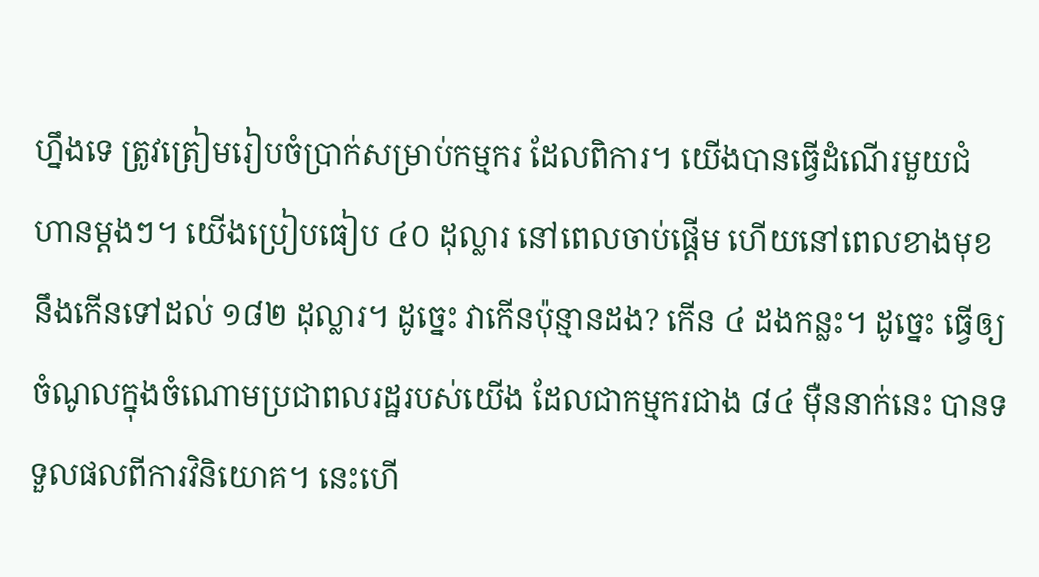ហ្នឹងទេ ត្រូវត្រៀមរៀបចំប្រាក់សម្រាប់កម្មករ ដែលពិការ។ យើងបានធ្វើដំណើរមួយជំហានម្តងៗ។ យើងប្រៀបធៀប ៤០ ដុល្លារ នៅពេលចាប់ផ្តើម ហើយនៅពេលខាងមុខនឹងកើនទៅដល់ ១៨២ ដុល្លារ។ ដូច្នេះ វាកើនប៉ុន្មានដង? កើន ៤ ដងកន្លះ។ ដូច្នេះ ធ្វើឲ្យចំណូលក្នុងចំណោមប្រជាពលរដ្ឋរបស់យើង ដែលជាកម្មករជាង ៨៤ ម៉ឺននាក់នេះ បានទទួលផលពីការវិនិយោគ។ នេះហើ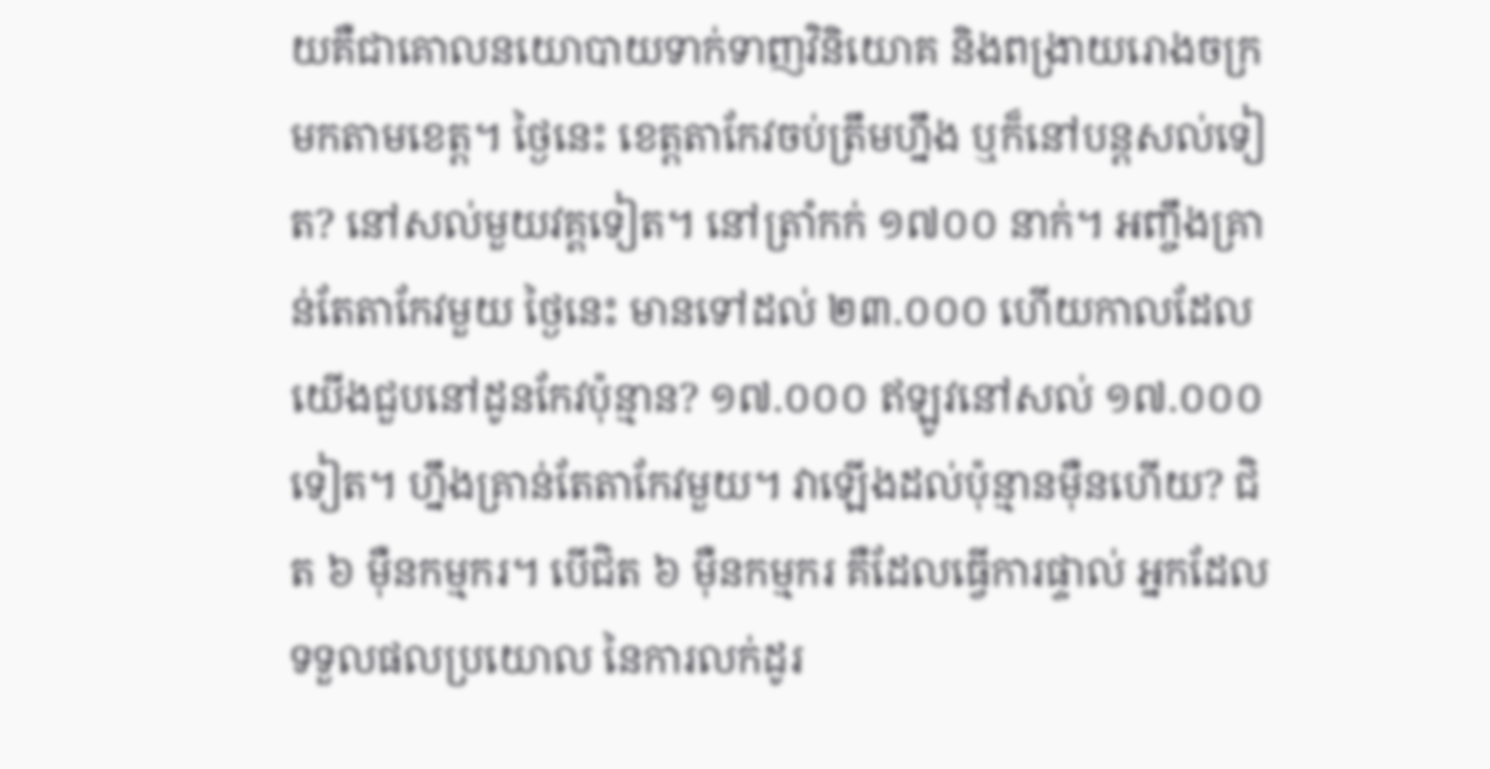យគឺជាគោលនយោបាយទាក់ទាញវិនិយោគ និងពង្រាយរោងចក្រមកតាមខេត្ត។ ថ្ងៃនេះ ខេត្តតាកែវចប់ត្រឹមហ្នឹង ឬក៏នៅបន្តសល់ទៀត? នៅសល់មួយវគ្គទៀត។ នៅត្រាំកក់ ១៧០០ នាក់។ អញ្ចឹងគ្រាន់តែតាកែវមួយ ថ្ងៃនេះ មានទៅដល់ ២៣.០០០ ហើយកាលដែលយើងជួបនៅដូនកែវប៉ុន្មាន? ១៧.០០០ ឥឡូវនៅសល់ ១៧.០០០ ទៀត។ ហ្នឹងគ្រាន់តែតាកែវមួយ។ វាឡើងដល់ប៉ុន្មានម៉ឺនហើយ? ជិត ៦ ម៉ឺនកម្មករ។ បើជិត ៦ ម៉ឺនកម្មករ គឺដែលធ្វើការផ្ទាល់ អ្នកដែលទទួលផលប្រយោល នៃការលក់ដូរ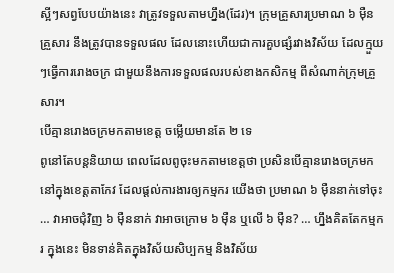ស្អីៗសព្វបែបយ៉ាងនេះ វាត្រូវទទួលតាមហ្នឹង(ដែរ)។ ក្រុមគ្រួសារប្រមាណ ៦ ម៉ឺនគ្រួសារ នឹងត្រូវបានទទួលផល ដែលនោះហើយជាការគួបផ្សំរវាងវិស័យ ដែលក្មួយៗធ្វើការរោងចក្រ ជាមួយនឹងការទទួលផលរបស់ខាងកសិកម្ម ពីសំណាក់ក្រុមគ្រួសារ។
បើគ្មានរោងចក្រមកតាមខេត្ត ចម្លើយមានតែ ២ ទេ
ពូនៅតែបន្តនិយាយ ពេលដែលពូចុះមកតាមខេត្តថា ប្រសិនបើគ្មានរោងចក្រមកនៅក្នុងខេត្តតាកែវ ដែលផ្តល់ការងារឲ្យកម្មករ យើងថា ប្រមាណ ៦ ម៉ឺននាក់ទៅចុះ … វាអាចជុំវិញ ៦ ម៉ឺននាក់ វាអាចក្រោម ៦ ម៉ឺន ឬលើ ៦ ម៉ឺន? … ហ្នឹងគិតតែកម្មករ ក្នុងនេះ មិនទាន់គិតក្នុងវិស័យសិប្បកម្ម និងវិស័យ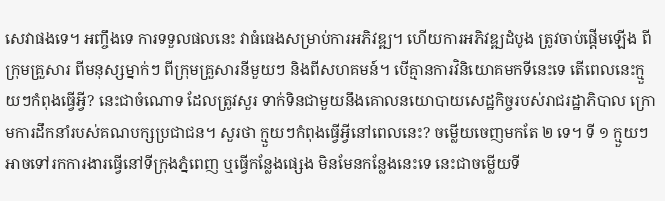សេវាផងទេ។ អញ្ចឹងទេ ការទទួលផលនេះ វាធំធេងសម្រាប់ការអភិវឌ្ឍ។ ហើយការអភិវឌ្ឍដំបូង ត្រូវចាប់ផ្តើមឡើង ពីក្រុមគ្រួសារ ពីមនុស្សម្នាក់ៗ ពីក្រុមគ្រួសារនីមួយៗ និងពីសហគមន៍។ បើគ្មានការវិនិយោគមកទីនេះទេ តើពេលនេះក្មួយៗកំពុងធ្វើអ្វី? នេះជាចំណោទ ដែលត្រូវសួរ ទាក់ទិនជាមួយនឹងគោលនយោបាយសេដ្ឋកិច្ចរបស់រាជរដ្ឋាភិបាល ក្រោមការដឹកនាំរបស់គណបក្សប្រជាជន។ សួរថា ក្មួយៗកំពុងធ្វើអ្វីនៅពេលនេះ? ចម្លើយចេញមកតែ ២ ទេ។ ទី ១ ក្មួយៗអាចទៅរកការងារធ្វើនៅទីក្រុងភ្នំពេញ ឬធ្វើកន្លែងផ្សេង មិនមែនកន្លែងនេះទេ នេះជាចម្លើយទី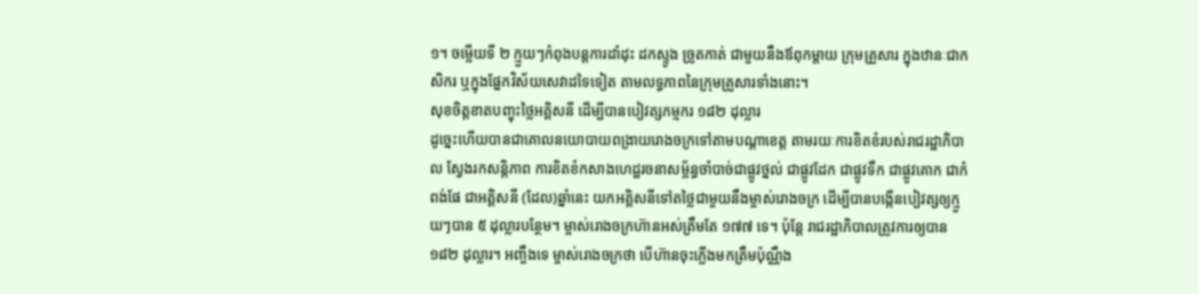១។ ចម្លើយទី ២ ក្មួយៗកំពុងបន្តការដាំដុះ ដកស្ទូង ច្រូតកាត់ ជាមួយនឹងឪពុកម្តាយ ក្រុមគ្រួសារ ក្នុងឋានៈជាកសិករ ឬក្នុងផ្នែកវិស័យសេវាដទៃទៀត តាមលទ្ធភាពនៃក្រុមគ្រួសារទាំងនោះ។
សុខចិត្តខាតបញ្ចុះថ្លៃអគ្គិសនី ដើម្បីបានបៀវត្សកម្មករ ១៨២ ដុល្លារ
ដូច្នេះហើយបានជាគោលនយោបាយពង្រាយរោងចក្រទៅតាមបណ្តាខេត្ត តាមរយៈការខិតខំរបស់រាជរដ្ឋាភិបាល ស្វែងរកសន្តិភាព ការខិតខំកសាងហេដ្ឋរចនាសម្ព័ន្ធចាំបាច់ជាផ្លូវថ្នល់ ជាផ្លូវដែក ជាផ្លូវទឹក ជាផ្លូវគោក ជាកំពង់ផែ ជាអគ្គិសនី (ដែល)ឆ្នាំនេះ យកអគ្គិសនីទៅតថ្លៃជាមួយនឹងម្ចាស់រោងចក្រ ដើម្បីបានបង្កើនបៀវត្សឲ្យក្មួយៗបាន ៥ ដុល្លារបន្ថែម។ ម្ចាស់រោងចក្រហ៊ានអស់ត្រឹមតែ ១៧៧ ទេ។ ប៉ុន្តែ រាជរដ្ឋាភិបាលត្រូវការឲ្យបាន ១៨២ ដុល្លារ។ អញ្ចឹងទេ ម្ចាស់រោងចក្រថា បើហ៊ានចុះភ្លើងមកត្រឹមប៉ុណ្ណឹង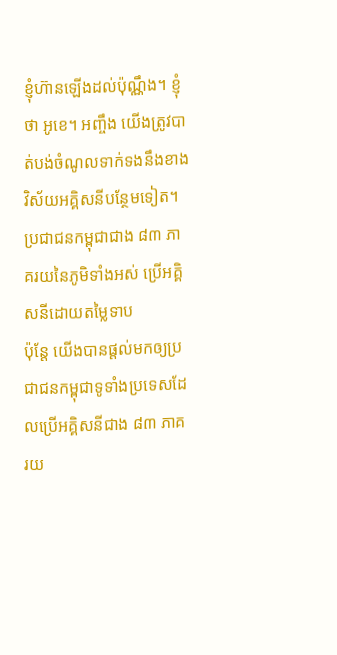ខ្ញុំហ៊ានឡើងដល់ប៉ុណ្ណឹង។ ខ្ញុំថា អូខេ។ អញ្ចឹង យើងត្រូវបាត់បង់ចំណូលទាក់ទងនឹងខាងវិស័យអគ្គិសនីបន្ថែមទៀត។
ប្រជាជនកម្ពុជាជាង ៨៣ ភាគរយនៃភូមិទាំងអស់ ប្រើអគ្គិសនីដោយតម្លៃទាប
ប៉ុន្តែ យើងបានផ្តល់មកឲ្យប្រជាជនកម្ពុជាទូទាំងប្រទេសដែលប្រើអគ្គិសនីជាង ៨៣ ភាគរយ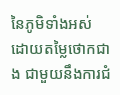នៃភូមិទាំងអស់ ដោយតម្លៃថោកជាង ជាមួយនឹងការជំ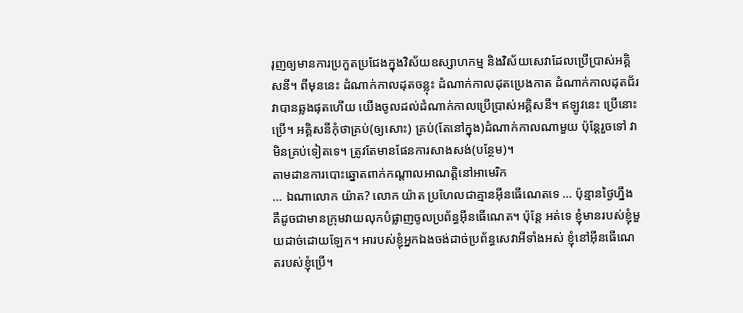រុញឲ្យមានការប្រកួតប្រជែងក្នុងវិស័យឧស្សាហកម្ម និងវិស័យសេវាដែលប្រើប្រាស់អគ្គិសនី។ ពីមុននេះ ដំណាក់កាលដុតចន្លុះ ដំណាក់កាលដុតប្រេងកាត ដំណាក់កាលដុតជ័រ វាបានឆ្លងផុតហើយ យើងចូលដល់ដំណាក់កាលប្រើប្រាស់អគ្គិសនី។ ឥឡូវនេះ ប្រើនោះប្រើ។ អគ្គិសនីកុំថាគ្រប់(ឲ្យសោះ) គ្រប់(តែនៅក្នុង)ដំណាក់កាលណាមួយ ប៉ុន្តែរួចទៅ វាមិនគ្រប់ទៀតទេ។ ត្រូវតែមានផែនការសាងសង់(បន្ថែម)។
តាមដានការបោះឆ្នោតពាក់កណ្តាលអាណត្តិនៅអាមេរិក
… ឯណាលោក យ៉ាត? លោក យ៉ាត ប្រហែលជាគ្មានអ៊ីនធើណេតទេ … ប៉ុន្មានថ្ងៃហ្នឹង គឺដូចជាមានក្រុមវាយលុកបំផ្លាញចូលប្រព័ន្ធអ៊ីនធើណេត។ ប៉ុន្តែ អត់ទេ ខ្ញុំមានរបស់ខ្ញុំមួយដាច់ដោយឡែក។ អារបស់ខ្ញុំអ្នកឯងចង់ដាច់ប្រព័ន្ធសេវាអីទាំងអស់ ខ្ញុំនៅអ៊ីនធើណេតរបស់ខ្ញុំប្រើ។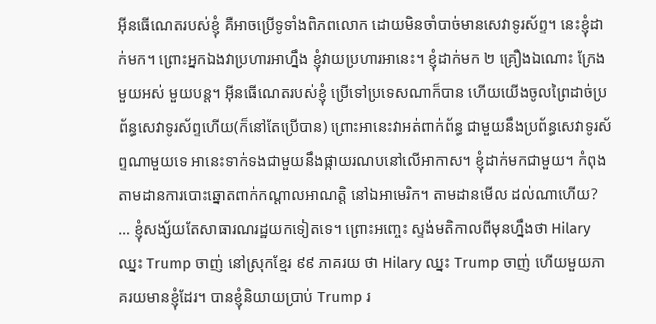អ៊ីនធើណេតរបស់ខ្ញុំ គឺអាចប្រើទូទាំងពិភពលោក ដោយមិនចាំបាច់មានសេវាទូរស័ព្ទ។ នេះខ្ញុំដាក់មក។ ព្រោះអ្នកឯងវាប្រហារអាហ្នឹង ខ្ញុំវាយប្រហារអានេះ។ ខ្ញុំដាក់មក ២ គ្រឿងឯណោះ ក្រែងមួយអស់ មួយបន្ត។ អ៊ីនធើណេតរបស់ខ្ញុំ ប្រើទៅប្រទេសណាក៏បាន ហើយយើងចូលព្រៃដាច់ប្រព័ន្ធសេវាទូរស័ព្ទហើយ(ក៏នៅតែប្រើបាន) ព្រោះអានេះវាអត់ពាក់ព័ន្ធ ជាមួយនឹងប្រព័ន្ធសេវាទូរស័ព្ទណាមួយទេ អានេះទាក់ទងជាមួយនឹងផ្កាយរណបនៅលើអាកាស។ ខ្ញុំដាក់មកជាមួយ។ កំពុងតាមដានការបោះឆ្នោតពាក់កណ្តាលអាណត្តិ នៅឯអាមេរិក។ តាមដានមើល ដល់ណាហើយ? … ខ្ញុំសង្ស័យតែសាធារណរដ្ឋយកទៀតទេ។ ព្រោះអញ្ចេះ ស្ទង់មតិកាលពីមុនហ្នឹងថា Hilary ឈ្នះ Trump ចាញ់ នៅស្រុកខ្មែរ ៩៩ ភាគរយ ថា Hilary ឈ្នះ Trump ចាញ់ ហើយមួយភាគរយមានខ្ញុំដែរ។ បានខ្ញុំនិយាយប្រាប់ Trump រ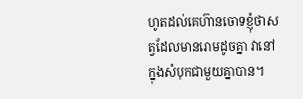ហូតដល់គេហ៊ានចោទខ្ញុំថាសត្វដែលមានរោមដូចគ្នា វានៅក្នុងសំបុកជាមួយគ្នាបាន។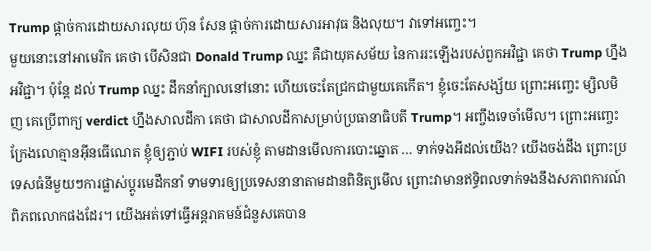Trump ផ្តាច់ការដោយសារលុយ ហ៊ុន សែន ផ្តាច់ការដោយសារអាវុធ និងលុយ។ វាទៅអញ្ចេះ។
មួយនោះនៅអាមេរិក គេថា បើសិនជា Donald Trump ឈ្នះ គឺជាយុគសម័យ នៃការរះឡើងរបស់ពួកអវិជ្ជា គេថា Trump ហ្នឹងអវិជ្ជា។ ប៉ុន្តែ ដល់ Trump ឈ្នះ ដឹកនាំក្បាលនៅនោះ ហើយចេះតែជ្រកជាមួយគេកើត។ ខ្ញុំចេះតែសង្ស័យ ព្រោះអញ្ចេះ ម្សិលមិញ គេប្រើពាក្យ verdict ហ្នឹងសាលដីកា គេថា ជាសាលដីកាសម្រាប់ប្រធានាធិបតី Trump។ អញ្ចឹងទេចាំមើល។ ព្រោះអញ្ចេះ ក្រែងលោគ្មានអ៊ីនធើណេត ខ្ញុំឲ្យភ្ជាប់ WIFI របស់ខ្ញុំ តាមដានមើលការបោះឆ្នោត … ទាក់ទងអីដល់យើង? យើងចង់ដឹង ព្រោះប្រទេសធំនីមួយៗការផ្លាស់ប្តូរមេដឹកនាំ ទាមទារឲ្យប្រទេសនានាតាមដានពិនិត្យមើល ព្រោះវាមានឥទ្ធិពលទាក់ទងនឹងសភាពការណ៍ពិភពលោកផងដែរ។ យើងអត់ទៅធ្វើអន្តរាគមន៍ជំនួសគេបាន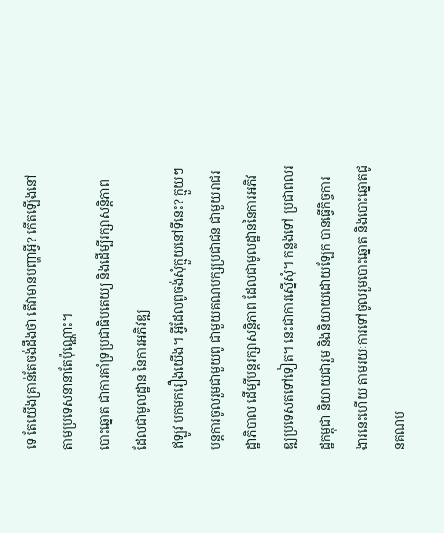ទេ តែយើងគ្រាន់តែចង់ដឹងថា តើវាមានបញ្ហាអ្វី? កើតឡើងនៅតាមប្រទេសនានាតែប៉ុណ្ណោះ។
បោះឆ្នោត ជាការគាំទ្រប្រជាធិបតេយ្យ និងដើម្បីរក្សាសន្តិភាព ដែលជាមូលដ្ឋាន នៃការអភិវឌ្ឍ
ឥឡូវ បកមករឿងយើង។ អ្វីដែលពូចង់សុំក្មួយនៅទីនេះ? ក្មួយៗ បន្តការចូលរួមជាមួយពូ ជាមួយគណបក្សប្រជាជន ជាមួយរាជរដ្ឋាភិបាល ដើម្បីបន្តរក្សាសន្តិភាព ដែលជាមូលដ្ឋាននៃការអភិវឌ្ឍប្រទេសតទៅទៀត។ នេះជាការស្នើសុំ។ កន្លងទៅ ប្រជាពលរដ្ឋកម្ពុជា និយាយជារួម និងនិយាយដោយឡែក បានធ្វើកិច្ចការងារនេះហើយ តាមរយៈការទៅចូលរួមបោះឆ្នោត និងបោះឆ្នោតជូនគណប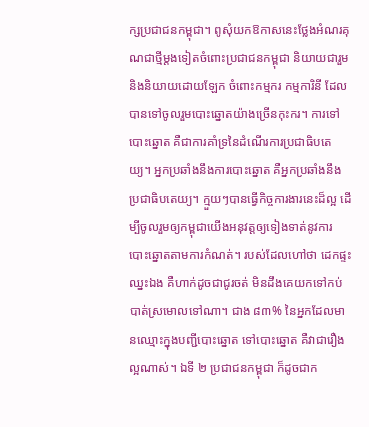ក្សប្រជាជនកម្ពុជា។ ពូសុំយកឱកាសនេះថ្លែងអំណរគុណជាថ្មីម្តងទៀតចំពោះប្រជាជនកម្ពុជា និយាយជារួម និងនិយាយដោយឡែក ចំពោះកម្មករ កម្មការិនី ដែលបានទៅចូលរួមបោះឆ្នោតយ៉ាងច្រើនកុះករ។ ការទៅបោះឆ្នោត គឺជាការគាំទ្រនៃដំណើរការប្រជាធិបតេយ្យ។ អ្នកប្រឆាំងនឹងការបោះឆ្នោត គឺអ្នកប្រឆាំងនឹងប្រជាធិបតេយ្យ។ ក្មួយៗបានធ្វើកិច្ចការងារនេះដ៏ល្អ ដើម្បីចូលរួមឲ្យកម្ពុជាយើងអនុវត្តឲ្យទៀងទាត់នូវការបោះឆ្នោតតាមការកំណត់។ របស់ដែលហៅថា ដេកផ្ទះ ឈ្នះឯង គឺហាក់ដូចជាជូរចត់ មិនដឹងគេយកទៅកប់បាត់ស្រមោលទៅណា។ ជាង ៨៣% នៃអ្នកដែលមានឈ្មោះក្នុងបញ្ជីបោះឆ្នោត ទៅបោះឆ្នោត គឺវាជារឿងល្អណាស់។ ឯទី ២ ប្រជាជនកម្ពុជា ក៏ដូចជាក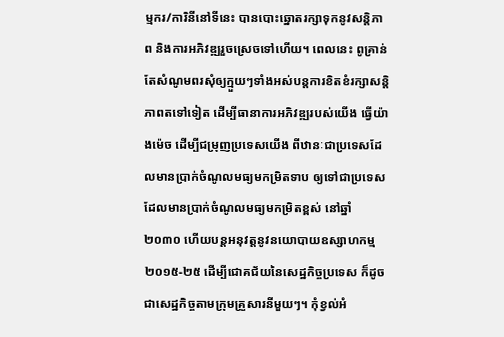ម្មករ/ការិនីនៅទីនេះ បានបោះឆ្នោតរក្សាទុកនូវសន្តិភាព និងការអភិវឌ្ឍរួចស្រេចទៅហើយ។ ពេលនេះ ពូគ្រាន់តែសំណូមពរសុំឲ្យក្មួយៗទាំងអស់បន្តការខិតខំរក្សាសន្តិភាពតទៅទៀត ដើម្បីធានាការអភិវឌ្ឍរបស់យើង ធ្វើយ៉ាងម៉េច ដើម្បីជម្រុញប្រទេសយើង ពីឋានៈជាប្រទេសដែលមានប្រាក់ចំណូលមធ្យមកម្រិតទាប ឲ្យទៅជាប្រទេសដែលមានប្រាក់ចំណូលមធ្យមកម្រិតខ្ពស់ នៅឆ្នាំ ២០៣០ ហើយបន្តអនុវត្តនូវនយោបាយឧស្សាហកម្ម ២០១៥-២៥ ដើម្បីជោគជ័យនៃសេដ្ឋកិច្ចប្រទេស ក៏ដូចជាសេដ្ឋកិច្ចតាមក្រុមគ្រួសារនីមួយៗ។ កុំខ្វល់អំ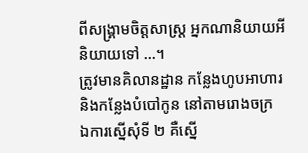ពីសង្គ្រាមចិត្តសាស្ត្រ អ្នកណានិយាយអីនិយាយទៅ …។
ត្រូវមានគិលានដ្ឋាន កន្លែងហូបអាហារ និងកន្លែងបំបៅកូន នៅតាមរោងចក្រ
ឯការស្នើសុំទី ២ គឺស្នើ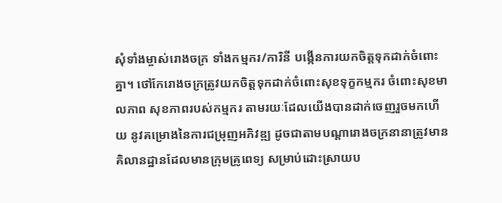សុំទាំងម្ចាស់រោងចក្រ ទាំងកម្មករ/ការិនី បង្កើនការយកចិត្តទុកដាក់ចំពោះគ្នា។ ថៅកែរោងចក្រត្រូវយកចិត្តទុកដាក់ចំពោះសុខទុក្ខកម្មករ ចំពោះសុខមាលភាព សុខភាពរបស់កម្មករ តាមរយៈដែលយើងបានដាក់ចេញរួចមកហើយ នូវគម្រោងនៃការជម្រុញអភិវឌ្ឍ ដូចជាតាមបណ្តារោងចក្រនានាត្រូវមាន គិលានដ្ឋានដែលមានក្រុមគ្រូពេទ្យ សម្រាប់ដោះស្រាយប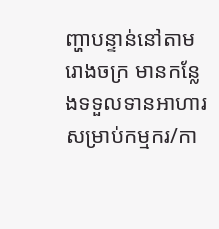ញ្ហាបន្ទាន់នៅតាមរោងចក្រ មានកន្លែងទទួលទានអាហារសម្រាប់កម្មករ/កា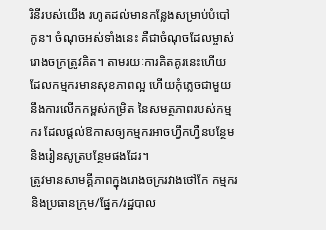រិនីរបស់យើង រហូតដល់មានកន្លែងសម្រាប់បំបៅកូន។ ចំណុចអស់ទាំងនេះ គឺជាចំណុចដែលម្ចាស់រោងចក្រត្រូវគិត។ តាមរយៈការគិតគូរនេះហើយ ដែលកម្មករមានសុខភាពល្អ ហើយកុំភ្លេចជាមួយនឹងការលើកកម្ពស់កម្រិត នៃសមត្ថភាពរបស់កម្មករ ដែលផ្តល់ឱកាសឲ្យកម្មករអាចហ្វឹកហ្វឺនបន្ថែម និងរៀនសូត្របន្ថែមផងដែរ។
ត្រូវមានសាមគ្គីភាពក្នុងរោងចក្ររវាងថៅកែ កម្មករ និងប្រធានក្រុម/ផ្នែក/រដ្ឋបាល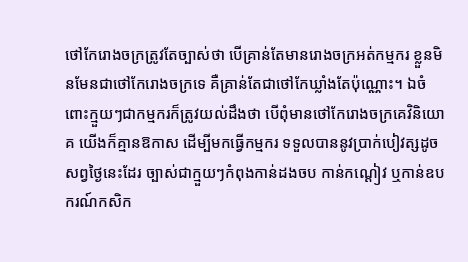ថៅកែរោងចក្រត្រូវតែច្បាស់ថា បើគ្រាន់តែមានរោងចក្រអត់កម្មករ ខ្លួនមិនមែនជាថៅកែរោងចក្រទេ គឺគ្រាន់តែជាថៅកែឃ្លាំងតែប៉ុណ្ណោះ។ ឯចំពោះក្មួយៗជាកម្មករក៏ត្រូវយល់ដឹងថា បើពុំមានថៅកែរោងចក្រគេវិនិយោគ យើងក៏គ្មានឱកាស ដើម្បីមកធ្វើកម្មករ ទទួលបាននូវប្រាក់បៀវត្សដូចសព្វថ្ងៃនេះដែរ ច្បាស់ជាក្មួយៗកំពុងកាន់ដងចប កាន់កណ្តៀវ ឬកាន់ឧបករណ៍កសិក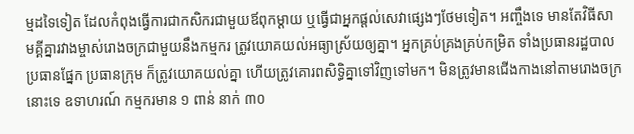ម្មដទៃទៀត ដែលកំពុងធ្វើការជាកសិករជាមួយឪពុកម្តាយ ឬធ្វើជាអ្នកផ្តល់សេវាផ្សេងៗថែមទៀត។ អញ្ចឹងទេ មានតែវិធីសាមគ្គីគ្នារវាងម្ចាស់រោងចក្រជាមួយនឹងកម្មករ ត្រូវយោគយល់អធ្យាស្រ័យឲ្យគ្នា។ អ្នកគ្រប់គ្រងគ្រប់កម្រិត ទាំងប្រធានរដ្ឋបាល ប្រធានផ្នែក ប្រធានក្រុម ក៏ត្រូវយោគយល់គ្នា ហើយត្រូវគោរពសិទ្ធិគ្នាទៅវិញទៅមក។ មិនត្រូវមានជើងកាងនៅតាមរោងចក្រនោះទេ ឧទាហរណ៍ កម្មករមាន ១ ពាន់ នាក់ ៣០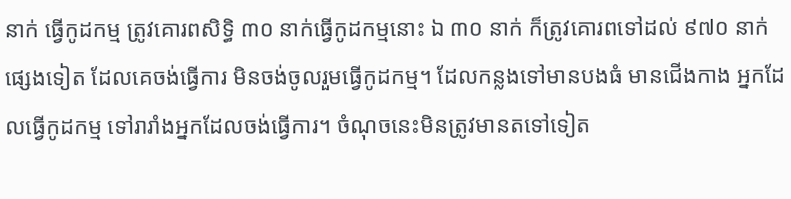នាក់ ធ្វើកូដកម្ម ត្រូវគោរពសិទ្ធិ ៣០ នាក់ធ្វើកូដកម្មនោះ ឯ ៣០ នាក់ ក៏ត្រូវគោរពទៅដល់ ៩៧០ នាក់ផ្សេងទៀត ដែលគេចង់ធ្វើការ មិនចង់ចូលរួមធ្វើកូដកម្ម។ ដែលកន្លងទៅមានបងធំ មានជើងកាង អ្នកដែលធ្វើកូដកម្ម ទៅរារាំងអ្នកដែលចង់ធ្វើការ។ ចំណុចនេះមិនត្រូវមានតទៅទៀត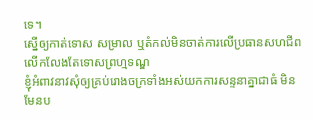ទេ។
ស្នើឲ្យកាត់ទោស សម្រាល ឬតំកល់មិនចាត់ការលើប្រធានសហជីព លើកលែងតែទោសព្រហ្មទណ្ឌ
ខ្ញុំអំពាវនាវសុំឲ្យគ្រប់រោងចក្រទាំងអស់យកការសន្ទនាគ្នាជាធំ មិនមែនប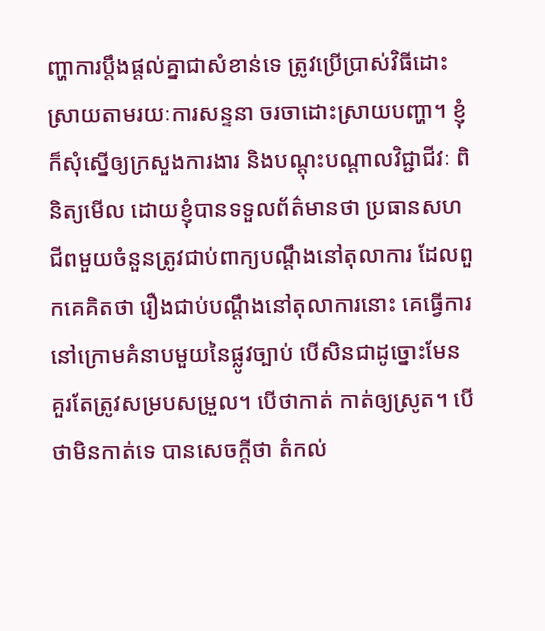ញ្ហាការប្តឹងផ្តល់គ្នាជាសំខាន់ទេ ត្រូវប្រើប្រាស់វិធីដោះស្រាយតាមរយៈការសន្ទនា ចរចាដោះស្រាយបញ្ហា។ ខ្ញុំក៏សុំស្នើឲ្យក្រសួងការងារ និងបណ្តុះបណ្តាលវិជ្ជាជីវៈ ពិនិត្យមើល ដោយខ្ញុំបានទទួលព័ត៌មានថា ប្រធានសហជីពមួយចំនួនត្រូវជាប់ពាក្យបណ្តឹងនៅតុលាការ ដែលពួកគេគិតថា រឿងជាប់បណ្តឹងនៅតុលាការនោះ គេធ្វើការនៅក្រោមគំនាបមួយនៃផ្លូវច្បាប់ បើសិនជាដូច្នោះមែន គួរតែត្រូវសម្របសម្រួល។ បើថាកាត់ កាត់ឲ្យស្រូត។ បើថាមិនកាត់ទេ បានសេចក្តីថា តំកល់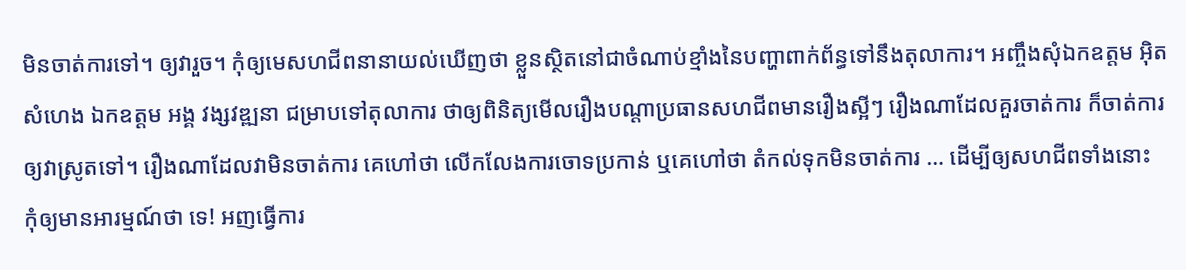មិនចាត់ការទៅ។ ឲ្យវារួច។ កុំឲ្យមេសហជីពនានាយល់ឃើញថា ខ្លួនស្ថិតនៅជាចំណាប់ខ្មាំងនៃបញ្ហាពាក់ព័ន្ធទៅនឹងតុលាការ។ អញ្ចឹងសុំឯកឧត្តម អ៊ិត សំហេង ឯកឧត្តម អង្គ វង្សវឌ្ឍនា ជម្រាបទៅតុលាការ ថាឲ្យពិនិត្យមើលរឿងបណ្តាប្រធានសហជីពមានរឿងស្អីៗ រឿងណាដែលគួរចាត់ការ ក៏ចាត់ការឲ្យវាស្រូតទៅ។ រឿងណាដែលវាមិនចាត់ការ គេហៅថា លើកលែងការចោទប្រកាន់ ឬគេហៅថា តំកល់ទុកមិនចាត់ការ … ដើម្បីឲ្យសហជីពទាំងនោះ កុំឲ្យមានអារម្មណ៍ថា ទេ! អញធ្វើការ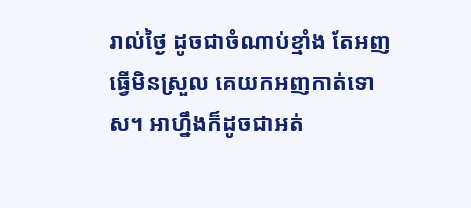រាល់ថ្ងៃ ដូចជាចំណាប់ខ្មាំង តែអញធ្វើមិនស្រួល គេយកអញកាត់ទោស។ អាហ្នឹងក៏ដូចជាអត់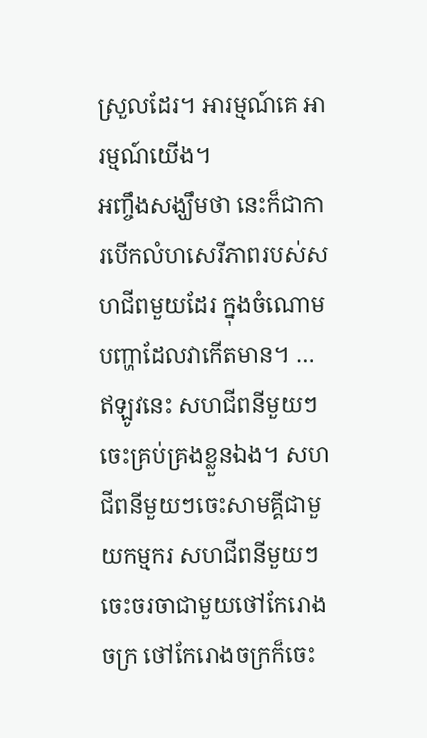ស្រួលដែរ។ អារម្មណ៍គេ អារម្មណ៍យើង។
អញ្ចឹងសង្ឃឹមថា នេះក៏ជាការបើកលំហសេរីភាពរបស់សហជីពមួយដែរ ក្នុងចំណោមបញ្ហាដែលវាកើតមាន។ … ឥឡូវនេះ សហជីពនីមួយៗចេះគ្រប់គ្រងខ្លួនឯង។ សហជីពនីមួយៗចេះសាមគ្គីជាមួយកម្មករ សហជីពនីមួយៗចេះចរចាជាមួយថៅកែរោងចក្រ ថៅកែរោងចក្រក៏ចេះ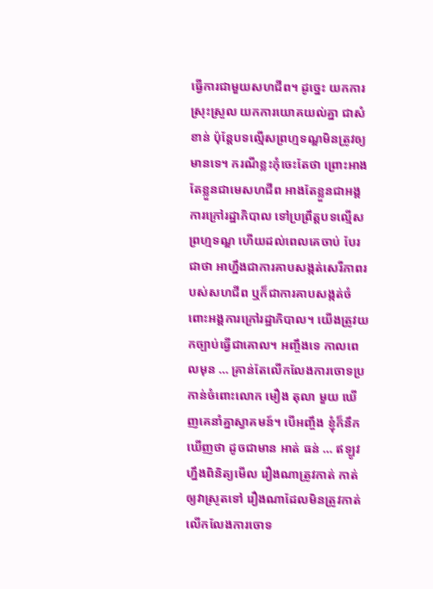ធ្វើការជាមួយសហជីព។ ដូច្នេះ យកការស្រុះស្រួល យកការយោគយល់គ្នា ជាសំខាន់ ប៉ុន្តែបទល្មើសព្រហ្មទណ្ឌមិនត្រូវឲ្យមានទេ។ ករណីខ្លះកុំចេះតែថា ព្រោះអាងតែខ្លួនជាមេសហជីព អាងតែខ្លួនជាអង្គការក្រៅរដ្ឋាភិបាល ទៅប្រព្រឹត្តបទល្មើសព្រហ្មទណ្ឌ ហើយដល់ពេលគេចាប់ បែរជាថា អាហ្នឹងជាការគាបសង្កត់សេរីភាពរបស់សហជីព ឬក៏ជាការគាបសង្កត់ចំពោះអង្គការក្រៅរដ្ឋាភិបាល។ យើងត្រូវយកច្បាប់ធ្វើជាគោល។ អញ្ចឹងទេ កាលពេលមុន … គ្រាន់តែលើកលែងការចោទប្រកាន់ចំពោះលោក មឿង តុលា មួយ ឃើញគេនាំគ្នាស្វាគមន៍។ បើអញ្ចឹង ខ្ញុំក៏នឹកឃើញថា ដូចជាមាន អាត់ ធន់ … ឥឡូវហ្នឹងពិនិត្យមើល រឿងណាត្រូវកាត់ កាត់ឲ្យវាស្រូតទៅ រឿងណាដែលមិនត្រូវកាត់ លើកលែងការចោទ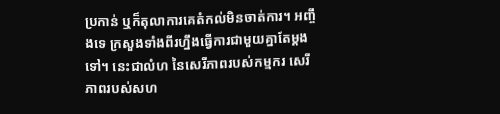ប្រកាន់ ឬក៏តុលាការគេតំកល់មិនចាត់ការ។ អញ្ចឹងទេ ក្រសួងទាំងពីរហ្នឹងធ្វើការជាមួយគ្នាតែម្តងទៅ។ នេះជាលំហ នៃសេរីភាពរបស់កម្មករ សេរីភាពរបស់សហ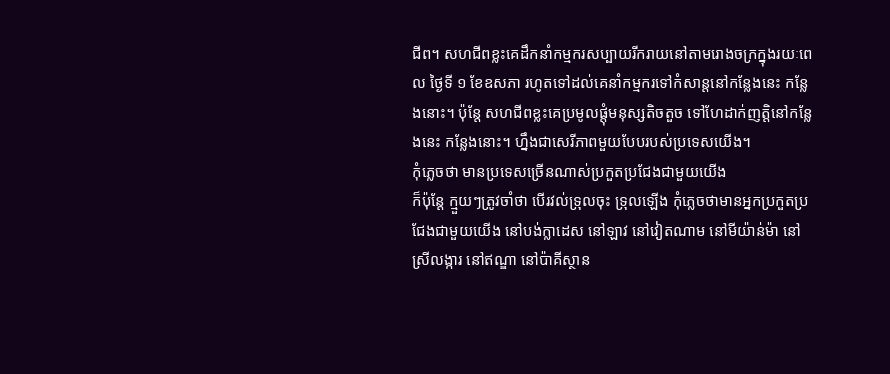ជីព។ សហជីពខ្លះគេដឹកនាំកម្មករសប្បាយរីករាយនៅតាមរោងចក្រក្នុងរយៈពេល ថ្ងៃទី ១ ខែឧសភា រហូតទៅដល់គេនាំកម្មករទៅកំសាន្តនៅកន្លែងនេះ កន្លែងនោះ។ ប៉ុន្តែ សហជីពខ្លះគេប្រមូលផ្តុំមនុស្សតិចតួច ទៅហែដាក់ញត្តិនៅកន្លែងនេះ កន្លែងនោះ។ ហ្នឹងជាសេរីភាពមួយបែបរបស់ប្រទេសយើង។
កុំភ្លេចថា មានប្រទេសច្រើនណាស់ប្រកួតប្រជែងជាមួយយើង
ក៏ប៉ុន្តែ ក្មួយៗត្រូវចាំថា បើរវល់ទ្រុលចុះ ទ្រុលឡើង កុំភ្លេចថាមានអ្នកប្រកួតប្រជែងជាមួយយើង នៅបង់ក្លាដេស នៅឡាវ នៅវៀតណាម នៅមីយ៉ាន់ម៉ា នៅស្រីលង្ការ នៅឥណ្ឌា នៅប៉ាគីស្ថាន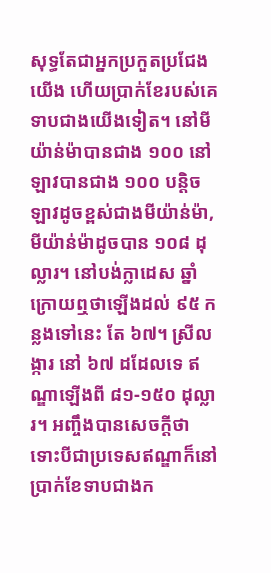សុទ្ធតែជាអ្នកប្រកួតប្រជែងយើង ហើយប្រាក់ខែរបស់គេទាបជាងយើងទៀត។ នៅមីយ៉ាន់ម៉ាបានជាង ១០០ នៅឡាវបានជាង ១០០ បន្តិច ឡាវដូចខ្ពស់ជាងមីយ៉ាន់ម៉ា, មីយ៉ាន់ម៉ាដូចបាន ១០៨ ដុល្លារ។ នៅបង់ក្លាដេស ឆ្នាំក្រោយឮថាឡើងដល់ ៩៥ កន្លងទៅនេះ តែ ៦៧។ ស្រីលង្ការ នៅ ៦៧ ដដែលទេ ឥណ្ឌាឡើងពី ៨១-១៥០ ដុល្លារ។ អញ្ចឹងបានសេចក្តីថា ទោះបីជាប្រទេសឥណ្ឌាក៏នៅប្រាក់ខែទាបជាងក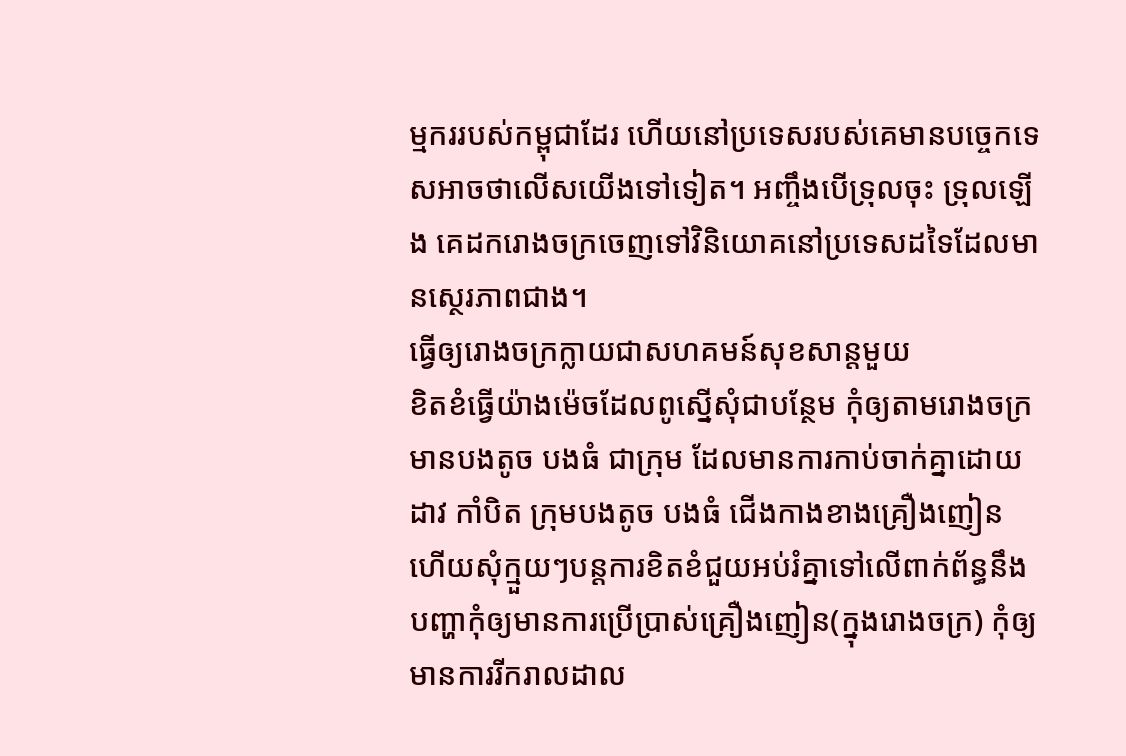ម្មកររបស់កម្ពុជាដែរ ហើយនៅប្រទេសរបស់គេមានបច្ចេកទេសអាចថាលើសយើងទៅទៀត។ អញ្ចឹងបើទ្រុលចុះ ទ្រុលឡើង គេដករោងចក្រចេញទៅវិនិយោគនៅប្រទេសដទៃដែលមានស្ថេរភាពជាង។
ធ្វើឲ្យរោងចក្រក្លាយជាសហគមន៍សុខសាន្តមួយ
ខិតខំធ្វើយ៉ាងម៉េចដែលពូស្នើសុំជាបន្ថែម កុំឲ្យតាមរោងចក្រមានបងតូច បងធំ ជាក្រុម ដែលមានការកាប់ចាក់គ្នាដោយដាវ កាំបិត ក្រុមបងតូច បងធំ ជើងកាងខាងគ្រឿងញៀន ហើយសុំក្មួយៗបន្តការខិតខំជួយអប់រំគ្នាទៅលើពាក់ព័ន្ធនឹងបញ្ហាកុំឲ្យមានការប្រើប្រាស់គ្រឿងញៀន(ក្នុងរោងចក្រ) កុំឲ្យមានការរីករាលដាល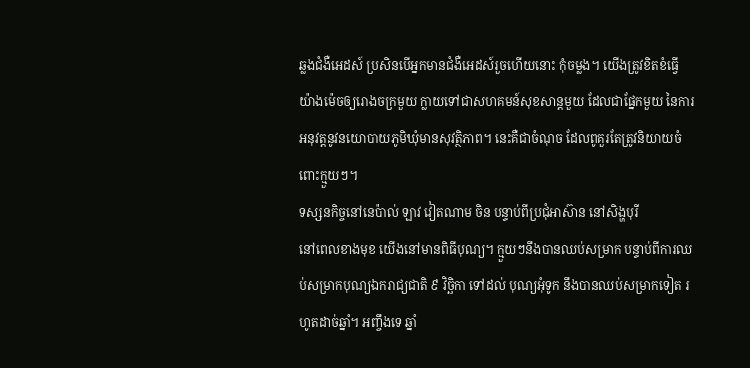ឆ្លងជំងឺអេដស៍ ប្រសិនបើអ្នកមានជំងឺអេដស៍រួចហើយនោះ កុំចម្លង។ យើងត្រូវខិតខំធ្វើយ៉ាងម៉េចឲ្យរោងចក្រមួយ ក្លាយទៅជាសហគមន៍សុខសាន្តមួយ ដែលជាផ្នែកមួយ នៃការអនុវត្តនូវនយោបាយភូមិឃុំមានសុវត្ថិភាព។ នេះគឺជាចំណុច ដែលពូគួរតែត្រូវនិយាយចំពោះក្មួយៗ។
ទស្សនកិច្ចនៅនេប៉ាល់ ឡាវ វៀតណាម ចិន បន្ទាប់ពីប្រជុំអាស៊ាន នៅសិង្ហបុរី
នៅពេលខាងមុខ យើងនៅមានពិធីបុណ្យ។ ក្មួយៗនឹងបានឈប់សម្រាក បន្ទាប់ពីការឈប់សម្រាកបុណ្យឯករាជ្យជាតិ ៩ វិច្ឆិកា ទៅដល់ បុណ្យអុំទូក នឹងបានឈប់សម្រាកទៀត រហូតដាច់ឆ្នាំ។ អញ្ចឹងទេ ឆ្នាំ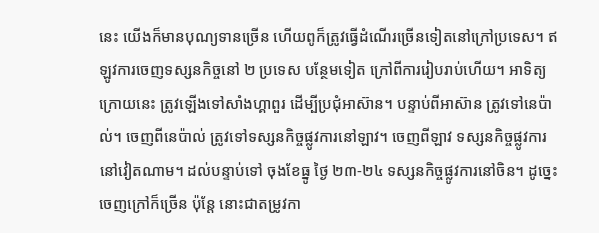នេះ យើងក៏មានបុណ្យទានច្រើន ហើយពូក៏ត្រូវធ្វើដំណើរច្រើនទៀតនៅក្រៅប្រទេស។ ឥឡូវការចេញទស្សនកិច្ចនៅ ២ ប្រទេស បន្ថែមទៀត ក្រៅពីការរៀបរាប់ហើយ។ អាទិត្យក្រោយនេះ ត្រូវឡើងទៅសាំងហ្គាពួរ ដើម្បីប្រជុំអាស៊ាន។ បន្ទាប់ពីអាស៊ាន ត្រូវទៅនេប៉ាល់។ ចេញពីនេប៉ាល់ ត្រូវទៅទស្សនកិច្ចផ្លូវការនៅឡាវ។ ចេញពីឡាវ ទស្សនកិច្ចផ្លូវការនៅវៀតណាម។ ដល់បន្ទាប់ទៅ ចុងខែធ្នូ ថ្ងៃ ២៣-២៤ ទស្សនកិច្ចផ្លូវការនៅចិន។ ដូច្នេះ ចេញក្រៅក៏ច្រើន ប៉ុន្តែ នោះជាតម្រូវកា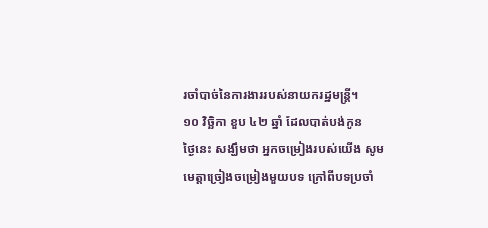រចាំបាច់នៃការងាររបស់នាយករដ្ឋមន្រ្តី។
១០ វិច្ឆិកា ខួប ៤២ ឆ្នាំ ដែលបាត់បង់កូន
ថ្ងៃនេះ សង្ឃឹមថា អ្នកចម្រៀងរបស់យើង សូមមេត្តាច្រៀងចម្រៀងមួយបទ ក្រៅពីបទប្រចាំ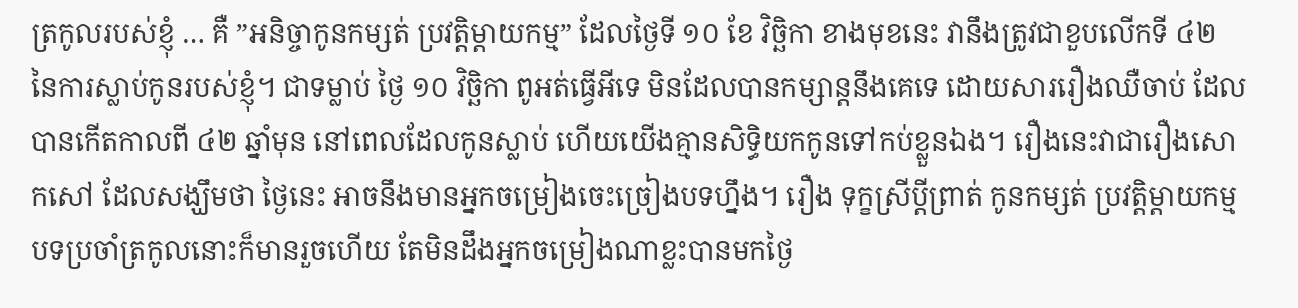ត្រកូលរបស់ខ្ញុំ … គឺ ”អនិច្ចាកូនកម្សត់ ប្រវត្តិម្តាយកម្ម” ដែលថ្ងៃទី ១០ ខែ វិច្ឆិកា ខាងមុខនេះ វានឹងត្រូវជាខួបលើកទី ៤២ នៃការស្លាប់កូនរបស់ខ្ញុំ។ ជាទម្លាប់ ថ្ងៃ ១០ វិច្ឆិកា ពូអត់ធ្វើអីទេ មិនដែលបានកម្សាន្តនឹងគេទេ ដោយសាររឿងឈឺចាប់ ដែលបានកើតកាលពី ៤២ ឆ្នាំមុន នៅពេលដែលកូនស្លាប់ ហើយយើងគ្មានសិទ្ធិយកកូនទៅកប់ខ្លួនឯង។ រឿងនេះវាជារឿងសោកសៅ ដែលសង្ឃឹមថា ថ្ងៃនេះ អាចនឹងមានអ្នកចម្រៀងចេះច្រៀងបទហ្នឹង។ រឿង ទុក្ខស្រីប្តីព្រាត់ កូនកម្សត់ ប្រវត្តិម្តាយកម្ម បទប្រចាំត្រកូលនោះក៏មានរួចហើយ តែមិនដឹងអ្នកចម្រៀងណាខ្លះបានមកថ្ងៃ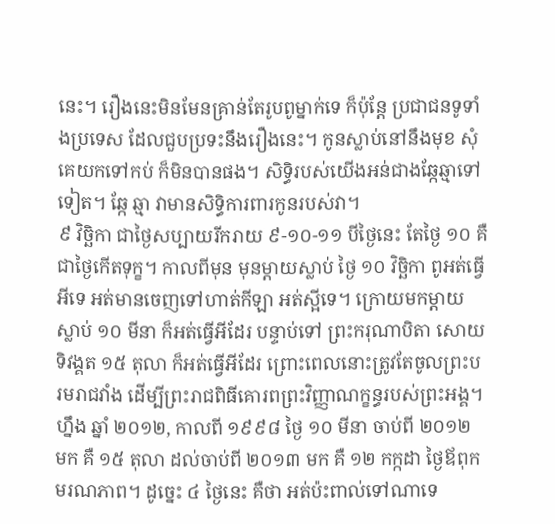នេះ។ រឿងនេះមិនមែនគ្រាន់តែរូបពូម្នាក់ទេ ក៏ប៉ុន្តែ ប្រជាជនទូទាំងប្រទេស ដែលជួបប្រទះនឹងរឿងនេះ។ កូនស្លាប់នៅនឹងមុខ សុំគេយកទៅកប់ ក៏មិនបានផង។ សិទ្ធិរបស់យើងអន់ជាងឆ្កែឆ្មាទៅទៀត។ ឆ្កែ ឆ្មា វាមានសិទ្ធិការពារកូនរបស់វា។
៩ វិច្ឆិកា ជាថ្ងៃសប្បាយរីករាយ ៩-១០-១១ បីថ្ងៃនេះ តែថ្ងៃ ១០ គឺជាថ្ងៃកើតទុក្ខ។ កាលពីមុន មុនម្តាយស្លាប់ ថ្ងៃ ១០ វិច្ឆិកា ពូអត់ធ្វើអីទេ អត់មានចេញទៅហាត់កីឡា អត់ស្អីទេ។ ក្រោយមកម្តាយស្លាប់ ១០ មីនា ក៏អត់ធ្វើអីដែរ បន្ទាប់ទៅ ព្រះករុណាបិតា សោយទិវង្គត ១៥ តុលា ក៏អត់ធ្វើអីដែរ ព្រោះពេលនោះត្រូវតែចូលព្រះបរមរាជវាំង ដើម្បីព្រះរាជពិធីគោរពព្រះវិញ្ញាណក្ខន្ធរបស់ព្រះអង្គ។ ហ្នឹង ឆ្នាំ ២០១២, កាលពី ១៩៩៨ ថ្ងៃ ១០ មីនា ចាប់ពី ២០១២ មក គឺ ១៥ តុលា ដល់ចាប់ពី ២០១៣ មក គឺ ១២ កក្កដា ថ្ងៃឪពុកមរណភាព។ ដូច្នេះ ៤ ថ្ងៃនេះ គឺថា អត់ប៉ះពាល់ទៅណាទេ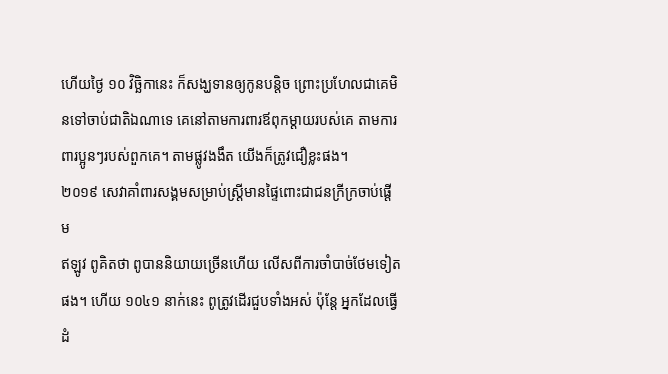ហើយថ្ងៃ ១០ វិច្ឆិកានេះ ក៏សង្ឃទានឲ្យកូនបន្តិច ព្រោះប្រហែលជាគេមិនទៅចាប់ជាតិឯណាទេ គេនៅតាមការពារឪពុកម្តាយរបស់គេ តាមការពារប្អូនៗរបស់ពួកគេ។ តាមផ្លូវងងឹត យើងក៏ត្រូវជឿខ្លះផង។
២០១៩ សេវាគាំពារសង្គមសម្រាប់ស្ត្រីមានផ្ទៃពោះជាជនក្រីក្រចាប់ផ្តើម
ឥឡូវ ពូគិតថា ពូបាននិយាយច្រើនហើយ លើសពីការចាំបាច់ថែមទៀតផង។ ហើយ ១០៤១ នាក់នេះ ពូត្រូវដើរជួបទាំងអស់ ប៉ុន្តែ អ្នកដែលធ្វើដំ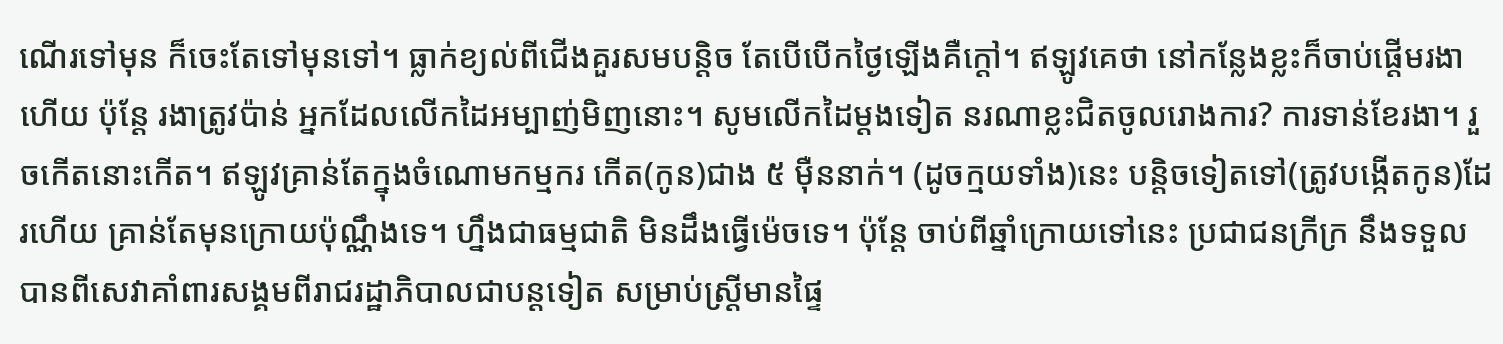ណើរទៅមុន ក៏ចេះតែទៅមុនទៅ។ ធ្លាក់ខ្យល់ពីជើងគួរសមបន្តិច តែបើបើកថ្ងៃឡើងគឺក្តៅ។ ឥឡូវគេថា នៅកន្លែងខ្លះក៏ចាប់ផ្តើមរងាហើយ ប៉ុន្តែ រងាត្រូវប៉ាន់ អ្នកដែលលើកដៃអម្បាញ់មិញនោះ។ សូមលើកដៃម្តងទៀត នរណាខ្លះជិតចូលរោងការ? ការទាន់ខែរងា។ រួចកើតនោះកើត។ ឥឡូវគ្រាន់តែក្នុងចំណោមកម្មករ កើត(កូន)ជាង ៥ ម៉ឺននាក់។ (ដូចក្មយទាំង)នេះ បន្តិចទៀតទៅ(ត្រូវបង្កើតកូន)ដែរហើយ គ្រាន់តែមុនក្រោយប៉ុណ្ណឹងទេ។ ហ្នឹងជាធម្មជាតិ មិនដឹងធ្វើម៉េចទេ។ ប៉ុន្តែ ចាប់ពីឆ្នាំក្រោយទៅនេះ ប្រជាជនក្រីក្រ នឹងទទួលបានពីសេវាគាំពារសង្គមពីរាជរដ្ឋាភិបាលជាបន្តទៀត សម្រាប់ស្រ្តីមានផ្ទៃ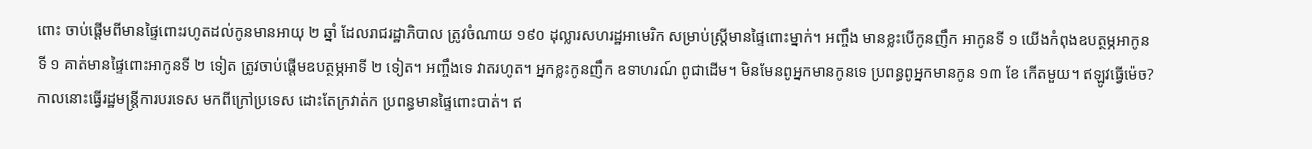ពោះ ចាប់ផ្តើមពីមានផ្ទៃពោះរហូតដល់កូនមានអាយុ ២ ឆ្នាំ ដែលរាជរដ្ឋាភិបាល ត្រូវចំណាយ ១៩០ ដុល្លារសហរដ្ឋអាមេរិក សម្រាប់ស្ត្រីមានផ្ទៃពោះម្នាក់។ អញ្ចឹង មានខ្លះបើកូនញឹក អាកូនទី ១ យើងកំពុងឧបត្ថម្ភអាកូនទី ១ គាត់មានផ្ទៃពោះអាកូនទី ២ ទៀត ត្រូវចាប់ផ្តើមឧបត្ថម្ភអាទី ២ ទៀត។ អញ្ចឹងទេ វាតរហូត។ អ្នកខ្លះកូនញឹក ឧទាហរណ៍ ពូជាដើម។ មិនមែនពូអ្នកមានកូនទេ ប្រពន្ធពូអ្នកមានកូន ១៣ ខែ កើតមួយ។ ឥឡូវធ្វើម៉េច? កាលនោះធ្វើរដ្ឋមន្រ្តីការបរទេស មកពីក្រៅប្រទេស ដោះតែក្រវាត់ក ប្រពន្ធមានផ្ទៃពោះបាត់។ ឥ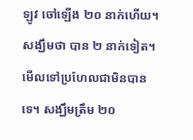ឡូវ ចៅឡើង ២០ នាក់ហើយ។ សង្ឃឹមថា បាន ២ នាក់ទៀត។ មើលទៅប្រហែលជាមិនបានទេ។ សង្ឃឹមត្រឹម ២០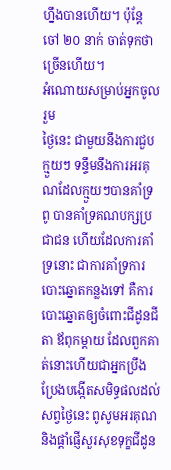ហ្នឹងបានហើយ។ ប៉ុន្តែ ចៅ ២០ នាក់ ចាត់ទុកថាច្រើនហើយ។
អំណោយសម្រាប់អ្នកចូលរួម
ថ្ងៃនេះ ជាមួយនឹងការជួបក្មួយៗ ទន្ទឹមនឹងការអរគុណដែលក្មួយៗបានគាំទ្រពូ បានគាំទ្រគណបក្សប្រជាជន ហើយដែលការគាំទ្រនោះ ជាការគាំទ្រការបោះឆ្នោតកន្លងទៅ គឺការបោះឆ្នោតឲ្យចំពោះជីដូនជីតា ឪពុកម្តាយ ដែលពួកគាត់នោះហើយជាអ្នកប្រឹងប្រែងបង្កើតសមិទ្ធផលដល់សព្វថ្ងៃនេះ ពូសូមអរគុណ និងផ្តាំផ្ញើសួរសុខទុក្ខជីដូន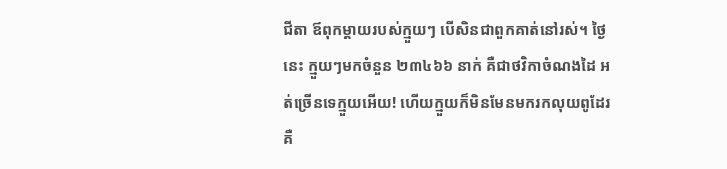ជីតា ឪពុកម្តាយរបស់ក្មួយៗ បើសិនជាពួកគាត់នៅរស់។ ថ្ងៃនេះ ក្មួយៗមកចំនួន ២៣៤៦៦ នាក់ គឺជាថវិកាចំណងដៃ អត់ច្រើនទេក្មួយអើយ! ហើយក្មួយក៏មិនមែនមករកលុយពូដែរ គឺ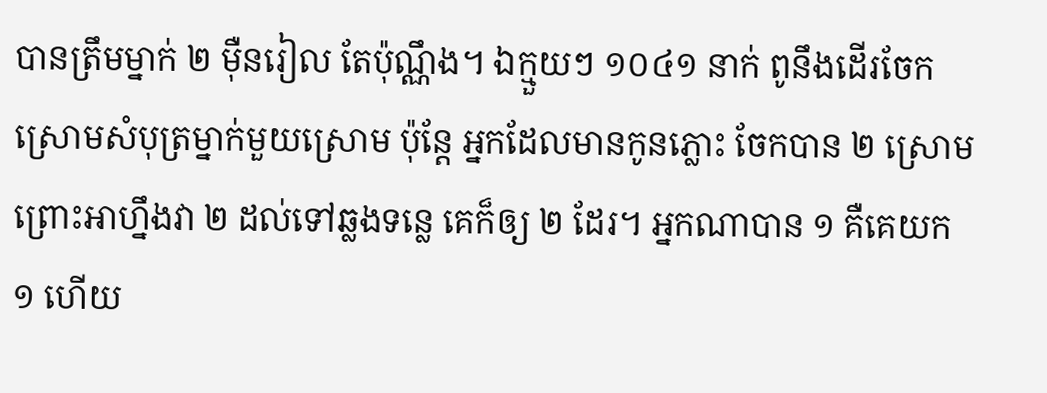បានត្រឹមម្នាក់ ២ ម៉ឺនរៀល តែប៉ុណ្ណឹង។ ឯក្មួយៗ ១០៤១ នាក់ ពូនឹងដើរចែកស្រោមសំបុត្រម្នាក់មួយស្រោម ប៉ុន្តែ អ្នកដែលមានកូនភ្លោះ ចែកបាន ២ ស្រោម ព្រោះអាហ្នឹងវា ២ ដល់ទៅឆ្លងទន្លេ គេក៏ឲ្យ ២ ដែរ។ អ្នកណាបាន ១ គឺគេយក ១ ហើយ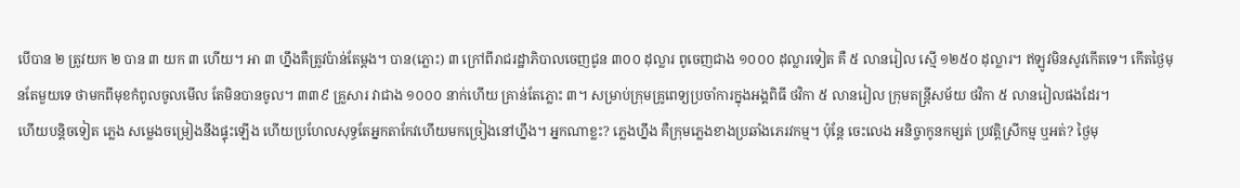បើបាន ២ ត្រូវយក ២ បាន ៣ យក ៣ ហើយ។ អា ៣ ហ្នឹងគឺត្រូវប៉ាន់តែម្តង។ បាន(ភ្លោះ) ៣ ក្រៅពីរាជរដ្ឋាភិបាលចេញជូន ៣០០ ដុល្លារ ពូចេញជាង ១០០០ ដុល្លារទៀត គឺ ៥ លានរៀល ស្មើ ១២៥០ ដុល្លារ។ ឥឡូវមិនសូវកើតទេ។ កើតថ្ងៃមុនតែមួយទេ ថាមកពីមុខកំពូលចូលមើល តែមិនបានចូល។ ៣៣៩ គ្រួសារ វាជាង ១០០០ នាក់ហើយ គ្រាន់តែភ្លោះ ៣។ សម្រាប់ក្រុមគ្រូពេទ្យប្រចាំការក្នុងអង្គពិធី ថវិកា ៥ លានរៀល ក្រុមតន្រ្តីសម័យ ថវិកា ៥ លានរៀលផងដែរ។
ហើយបន្តិចទៀត ភ្លេង សម្លេងចម្រៀងនឹងផ្ទុះឡើង ហើយប្រហែលសុទ្ធតែអ្នកតាកែវហើយមកច្រៀងនៅហ្នឹង។ អ្នកណាខ្លះ? ភ្លេងហ្នឹង គឺក្រុមភ្លេងខាងប្រឆាំងភេរវកម្ម។ ប៉ុន្តែ ចេះលេង អនិច្ចាកូនកម្សត់ ប្រវត្តិស្រីកម្ម ឬអត់? ថ្ងៃមុ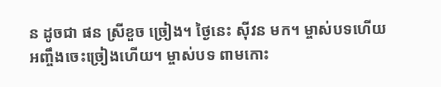ន ដូចជា ផន ស្រីខួច ច្រៀង។ ថ្ងៃនេះ ស៊ីវន មក។ ម្ចាស់បទហើយ អញ្ចឹងចេះច្រៀងហើយ។ ម្ចាស់បទ ពាមកោះ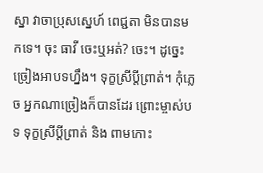ស្នា វាចាប្រុសស្នេហ៍ ពេជ្ជតា មិនបានមកទេ។ ចុះ ធាវី ចេះឬអត់? ចេះ។ ដូច្នេះច្រៀងអាបទហ្នឹង។ ទុក្ខស្រីប្តីព្រាត់។ កុំភ្លេច អ្នកណាច្រៀងក៏បានដែរ ព្រោះម្ចាស់បទ ទុក្ខស្រីប្តីព្រាត់ និង ពាមកោះ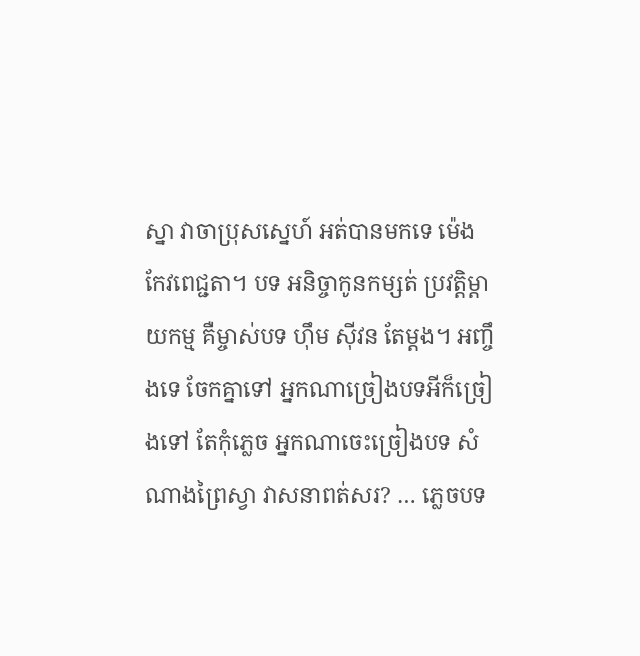ស្នា វាចាប្រុសស្នេហ៍ អត់បានមកទេ ម៉េង កែវពេជ្ជតា។ បទ អនិច្ចាកូនកម្សត់ ប្រវត្តិម្តាយកម្ម គឺម្ចាស់បទ ហ៊ឹម ស៊ីវន តែម្តង។ អញ្ចឹងទេ ចែកគ្នាទៅ អ្នកណាច្រៀងបទអីក៏ច្រៀងទៅ តែកុំភ្លេច អ្នកណាចេះច្រៀងបទ សំណាងព្រៃស្វា វាសនាពត់សរ? … ភ្លេចបទ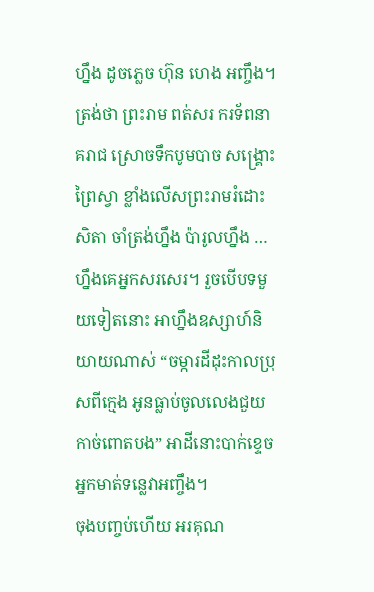ហ្នឹង ដូចភ្លេច ហ៊ុន ហេង អញ្ចឹង។ ត្រង់ថា ព្រះរាម ពត់សរ ករទ័ពនាគរាជ ស្រោចទឹកបូមបាច សង្គ្រោះព្រៃស្វា ខ្លាំងលើសព្រះរាមរំដោះសិតា ចាំត្រង់ហ្នឹង ប៉ារូលហ្នឹង … ហ្នឹងគេអ្នកសរសេរ។ រួចបើបទមួយទៀតនោះ អាហ្នឹងឧស្សាហ៍និយាយណាស់ “ចម្ការដីដុះកាលប្រុសពីក្មេង អូនធ្លាប់ចូលលេងជួយកាច់ពោតបង” អាដីនោះបាក់ខ្ទេច អ្នកមាត់ទន្លេវាអញ្ចឹង។
ចុងបញ្ចប់ហើយ អរគុណ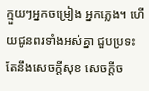ក្មួយៗអ្នកចម្រៀង អ្នកភ្លេង។ ហើយជូនពរទាំងអស់គ្នា ជួបប្រទះតែនឹងសេចក្តីសុខ សេចក្តីច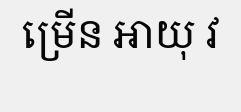ម្រើន អាយុ វ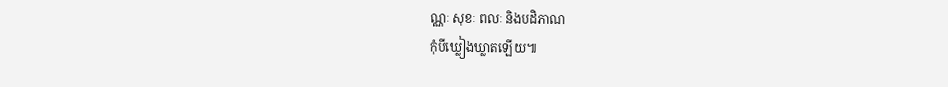ណ្ណៈ សុខៈ ពលៈ និងបដិភាណ
កុំបីឃ្លៀងឃ្លាតឡើយ៕